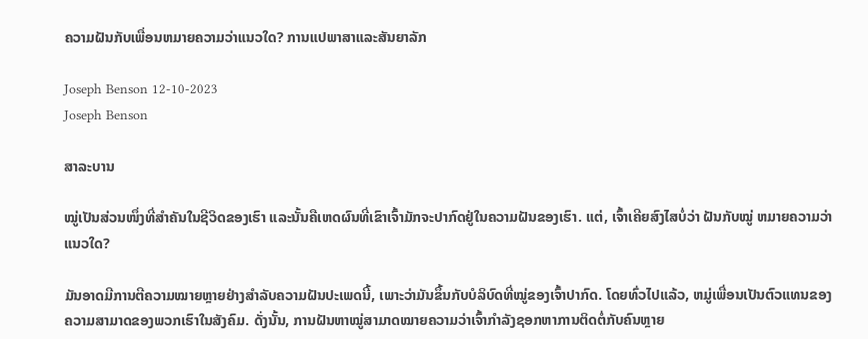ຄວາມຝັນກັບເພື່ອນຫມາຍຄວາມວ່າແນວໃດ? ການແປພາສາແລະສັນຍາລັກ

Joseph Benson 12-10-2023
Joseph Benson

ສາລະບານ

ໝູ່ເປັນສ່ວນໜຶ່ງທີ່ສຳຄັນໃນຊີວິດຂອງເຮົາ ແລະນັ້ນຄືເຫດຜົນທີ່ເຂົາເຈົ້າມັກຈະປາກົດຢູ່ໃນຄວາມຝັນຂອງເຮົາ. ແຕ່, ເຈົ້າເຄີຍສົງໄສບໍ່ວ່າ ຝັນກັບໝູ່ ຫມາຍຄວາມວ່າແນວໃດ?

ມັນອາດມີການຕີຄວາມໝາຍຫຼາຍຢ່າງສໍາລັບຄວາມຝັນປະເພດນີ້, ເພາະວ່າມັນຂຶ້ນກັບບໍລິບົດທີ່ໝູ່ຂອງເຈົ້າປາກົດ. ໂດຍທົ່ວໄປແລ້ວ, ຫມູ່ເພື່ອນເປັນຕົວແທນຂອງຄວາມສາມາດຂອງພວກເຮົາໃນສັງຄົມ. ດັ່ງນັ້ນ, ການຝັນຫາໝູ່ສາມາດໝາຍຄວາມວ່າເຈົ້າກໍາລັງຊອກຫາການຕິດຕໍ່ກັບຄົນຫຼາຍ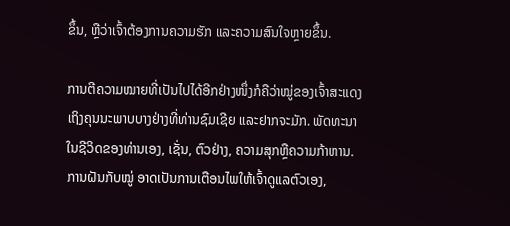ຂຶ້ນ, ຫຼືວ່າເຈົ້າຕ້ອງການຄວາມຮັກ ແລະຄວາມສົນໃຈຫຼາຍຂຶ້ນ.

ການຕີຄວາມໝາຍທີ່ເປັນໄປໄດ້ອີກຢ່າງໜຶ່ງກໍຄືວ່າໝູ່ຂອງເຈົ້າສະແດງເຖິງຄຸນນະພາບບາງຢ່າງທີ່ທ່ານຊົມເຊີຍ ແລະຢາກຈະມັກ. ພັດທະນາໃນຊີວິດຂອງທ່ານເອງ, ເຊັ່ນ, ຕົວຢ່າງ, ຄວາມສຸກຫຼືຄວາມກ້າຫານ. ການຝັນກັບໝູ່ ອາດເປັນການເຕືອນໄພໃຫ້ເຈົ້າດູແລຕົວເອງ,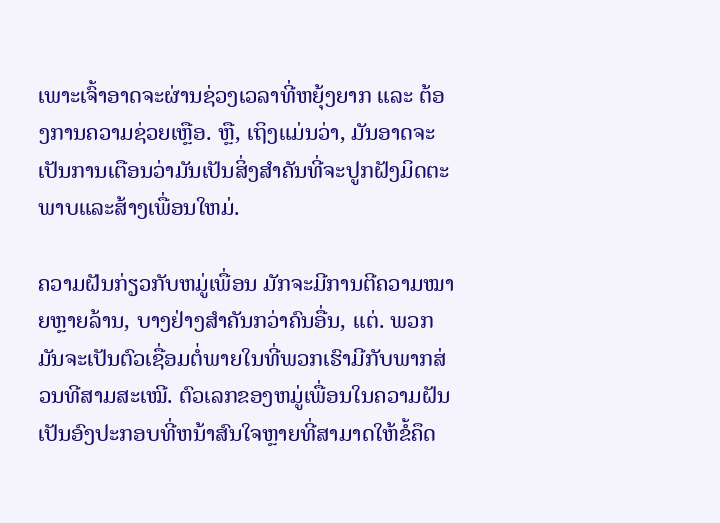ເພາະເຈົ້າອາດຈະຜ່ານຊ່ວງເວລາທີ່ຫຍຸ້ງຍາກ ແລະ ຕ້ອງການຄວາມຊ່ວຍເຫຼືອ. ຫຼື, ເຖິງແມ່ນວ່າ, ມັນອາດຈະເປັນການເຕືອນວ່າມັນເປັນສິ່ງສໍາຄັນທີ່ຈະປູກຝັງມິດຕະພາບແລະສ້າງເພື່ອນໃຫມ່.

ຄວາມຝັນກ່ຽວກັບຫມູ່ເພື່ອນ ມັກຈະມີການຕີຄວາມໝາຍຫຼາຍລ້ານ, ບາງຢ່າງສໍາຄັນກວ່າຄົນອື່ນ, ແຕ່. ພວກມັນຈະເປັນຕົວເຊື່ອມຕໍ່ພາຍໃນທີ່ພວກເຮົາມີກັບພາກສ່ວນທີສາມສະເໝີ. ຕົວເລກຂອງຫມູ່ເພື່ອນໃນຄວາມຝັນເປັນອົງປະກອບທີ່ຫນ້າສົນໃຈຫຼາຍທີ່ສາມາດໃຫ້ຂໍ້ຄຶດ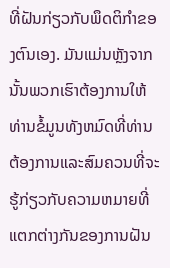ທີ່ຝັນກ່ຽວກັບພຶດຕິກໍາຂອງຕົນເອງ. ມັນແມ່ນຫຼັງຈາກນັ້ນພວກເຮົາຕ້ອງການໃຫ້ທ່ານຂໍ້ມູນທັງຫມົດທີ່ທ່ານຕ້ອງການແລະສົມຄວນທີ່ຈະຮູ້ກ່ຽວກັບຄວາມຫມາຍທີ່ແຕກຕ່າງກັນຂອງການຝັນ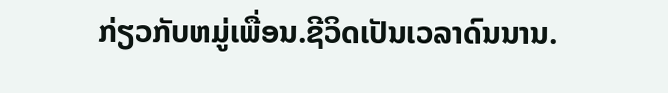ກ່ຽວກັບຫມູ່ເພື່ອນ.ຊີວິດເປັນເວລາດົນນານ.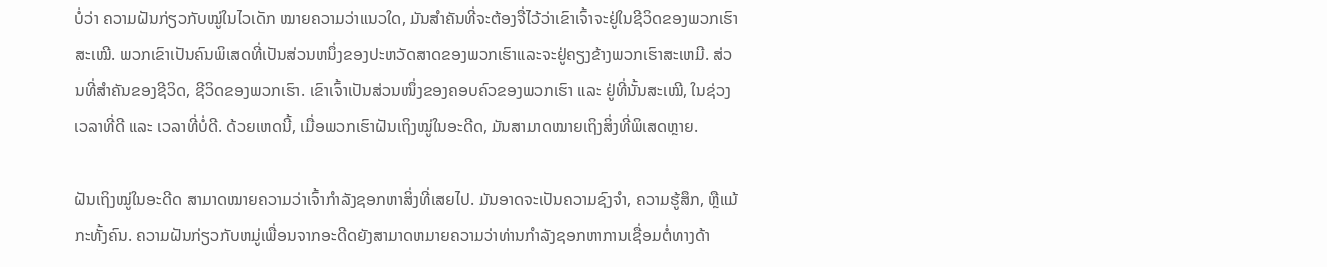ບໍ່ວ່າ ຄວາມຝັນກ່ຽວກັບໝູ່ໃນໄວເດັກ ໝາຍຄວາມວ່າແນວໃດ, ມັນສຳຄັນທີ່ຈະຕ້ອງຈື່ໄວ້ວ່າເຂົາເຈົ້າຈະຢູ່ໃນຊີວິດຂອງພວກເຮົາສະເໝີ. ພວກເຂົາເປັນຄົນພິເສດທີ່ເປັນສ່ວນຫນຶ່ງຂອງປະຫວັດສາດຂອງພວກເຮົາແລະຈະຢູ່ຄຽງຂ້າງພວກເຮົາສະເຫມີ. ສ່ວນທີ່ສໍາຄັນຂອງຊີວິດ, ຊີວິດຂອງພວກເຮົາ. ເຂົາເຈົ້າເປັນສ່ວນໜຶ່ງຂອງຄອບຄົວຂອງພວກເຮົາ ແລະ ຢູ່ທີ່ນັ້ນສະເໝີ, ໃນຊ່ວງເວລາທີ່ດີ ແລະ ເວລາທີ່ບໍ່ດີ. ດ້ວຍເຫດນີ້, ເມື່ອພວກເຮົາຝັນເຖິງໝູ່ໃນອະດີດ, ມັນສາມາດໝາຍເຖິງສິ່ງທີ່ພິເສດຫຼາຍ.

ຝັນເຖິງໝູ່ໃນອະດີດ ສາມາດໝາຍຄວາມວ່າເຈົ້າກຳລັງຊອກຫາສິ່ງທີ່ເສຍໄປ. ມັນອາດຈະເປັນຄວາມຊົງຈໍາ, ຄວາມຮູ້ສຶກ, ຫຼືແມ້ກະທັ້ງຄົນ. ຄວາມຝັນກ່ຽວກັບຫມູ່ເພື່ອນຈາກອະດີດຍັງສາມາດຫມາຍຄວາມວ່າທ່ານກໍາລັງຊອກຫາການເຊື່ອມຕໍ່ທາງດ້າ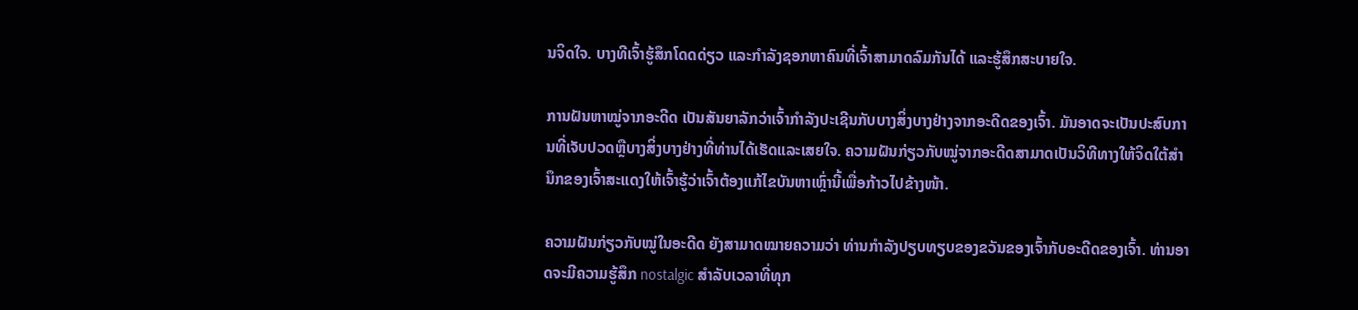ນຈິດໃຈ. ບາງທີເຈົ້າຮູ້ສຶກໂດດດ່ຽວ ແລະກຳລັງຊອກຫາຄົນທີ່ເຈົ້າສາມາດລົມກັນໄດ້ ແລະຮູ້ສຶກສະບາຍໃຈ.

ການຝັນຫາໝູ່ຈາກອະດີດ ເປັນສັນຍາລັກວ່າເຈົ້າກຳລັງປະເຊີນກັບບາງສິ່ງບາງຢ່າງຈາກອະດີດຂອງເຈົ້າ. ມັນອາດຈະເປັນປະສົບການທີ່ເຈັບປວດຫຼືບາງສິ່ງບາງຢ່າງທີ່ທ່ານໄດ້ເຮັດແລະເສຍໃຈ. ຄວາມຝັນກ່ຽວກັບໝູ່ຈາກອະດີດສາມາດເປັນວິທີທາງໃຫ້ຈິດໃຕ້ສຳນຶກຂອງເຈົ້າສະແດງໃຫ້ເຈົ້າຮູ້ວ່າເຈົ້າຕ້ອງແກ້ໄຂບັນຫາເຫຼົ່ານີ້ເພື່ອກ້າວໄປຂ້າງໜ້າ.

ຄວາມຝັນກ່ຽວກັບໝູ່ໃນອະດີດ ຍັງສາມາດໝາຍຄວາມວ່າ ທ່ານກໍາລັງປຽບທຽບຂອງຂວັນຂອງເຈົ້າກັບອະດີດຂອງເຈົ້າ. ທ່ານອາດຈະມີຄວາມຮູ້ສຶກ nostalgic ສໍາລັບເວລາທີ່ທຸກ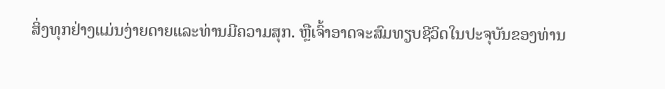ສິ່ງທຸກຢ່າງແມ່ນງ່າຍດາຍແລະທ່ານມີຄວາມສຸກ. ຫຼືເຈົ້າອາດຈະສົມທຽບຊີວິດໃນປະຈຸບັນຂອງທ່ານ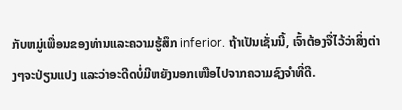ກັບຫມູ່ເພື່ອນຂອງທ່ານແລະຄວາມຮູ້ສຶກ inferior. ຖ້າເປັນເຊັ່ນນີ້, ເຈົ້າຕ້ອງຈື່ໄວ້ວ່າສິ່ງຕ່າງໆຈະປ່ຽນແປງ ແລະວ່າອະດີດບໍ່ມີຫຍັງນອກເໜືອໄປຈາກຄວາມຊົງຈຳທີ່ດີ.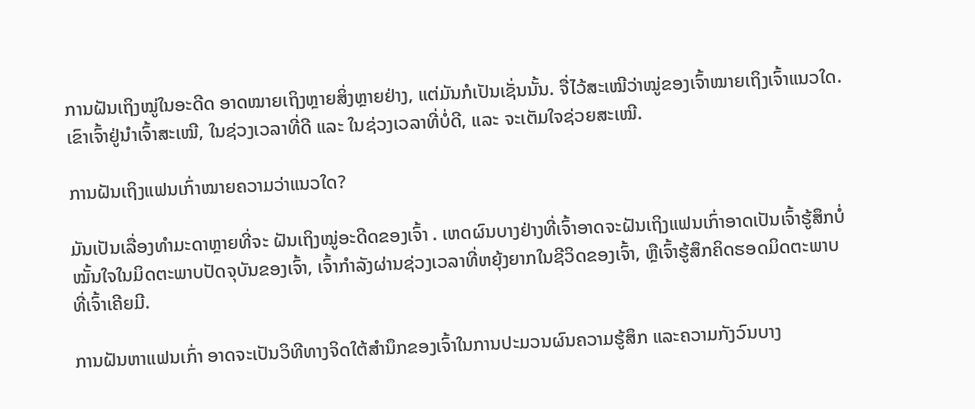ການຝັນເຖິງໝູ່ໃນອະດີດ ອາດໝາຍເຖິງຫຼາຍສິ່ງຫຼາຍຢ່າງ, ແຕ່ມັນກໍເປັນເຊັ່ນນັ້ນ. ຈື່ໄວ້ສະເໝີວ່າໝູ່ຂອງເຈົ້າໝາຍເຖິງເຈົ້າແນວໃດ. ເຂົາເຈົ້າຢູ່ນຳເຈົ້າສະເໝີ, ໃນຊ່ວງເວລາທີ່ດີ ແລະ ໃນຊ່ວງເວລາທີ່ບໍ່ດີ, ແລະ ຈະເຕັມໃຈຊ່ວຍສະເໝີ.

ການຝັນເຖິງແຟນເກົ່າໝາຍຄວາມວ່າແນວໃດ?

ມັນເປັນເລື່ອງທຳມະດາຫຼາຍທີ່ຈະ ຝັນເຖິງໝູ່ອະດີດຂອງເຈົ້າ . ເຫດຜົນບາງຢ່າງທີ່ເຈົ້າອາດຈະຝັນເຖິງແຟນເກົ່າອາດເປັນເຈົ້າຮູ້ສຶກບໍ່ໝັ້ນໃຈໃນມິດຕະພາບປັດຈຸບັນຂອງເຈົ້າ, ເຈົ້າກຳລັງຜ່ານຊ່ວງເວລາທີ່ຫຍຸ້ງຍາກໃນຊີວິດຂອງເຈົ້າ, ຫຼືເຈົ້າຮູ້ສຶກຄິດຮອດມິດຕະພາບທີ່ເຈົ້າເຄີຍມີ.

ການຝັນຫາແຟນເກົ່າ ອາດຈະເປັນວິທີທາງຈິດໃຕ້ສຳນຶກຂອງເຈົ້າໃນການປະມວນຜົນຄວາມຮູ້ສຶກ ແລະຄວາມກັງວົນບາງ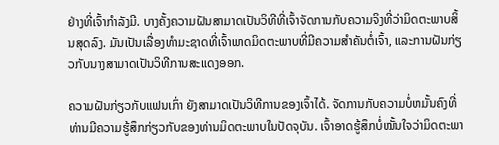ຢ່າງທີ່ເຈົ້າກຳລັງມີ. ບາງຄັ້ງຄວາມຝັນສາມາດເປັນວິທີທີ່ເຈົ້າຈັດການກັບຄວາມຈິງທີ່ວ່າມິດຕະພາບສິ້ນສຸດລົງ. ມັນເປັນເລື່ອງທໍາມະຊາດທີ່ເຈົ້າພາດມິດຕະພາບທີ່ມີຄວາມສໍາຄັນຕໍ່ເຈົ້າ, ແລະການຝັນກ່ຽວກັບນາງສາມາດເປັນວິທີການສະແດງອອກ.

ຄວາມຝັນກ່ຽວກັບແຟນເກົ່າ ຍັງສາມາດເປັນວິທີການຂອງເຈົ້າໄດ້. ຈັດການກັບຄວາມບໍ່ຫມັ້ນຄົງທີ່ທ່ານມີຄວາມຮູ້ສຶກກ່ຽວກັບຂອງທ່ານມິດຕະພາບໃນປັດຈຸບັນ. ເຈົ້າອາດຮູ້ສຶກບໍ່ໝັ້ນໃຈວ່າມິດຕະພາ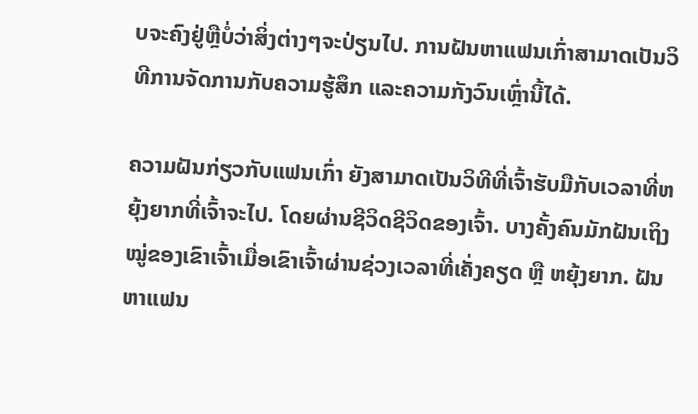ບຈະຄົງຢູ່ຫຼືບໍ່ວ່າສິ່ງຕ່າງໆຈະປ່ຽນໄປ. ການຝັນຫາແຟນເກົ່າສາມາດເປັນວິທີການຈັດການກັບຄວາມຮູ້ສຶກ ແລະຄວາມກັງວົນເຫຼົ່ານີ້ໄດ້.

ຄວາມຝັນກ່ຽວກັບແຟນເກົ່າ ຍັງສາມາດເປັນວິທີທີ່ເຈົ້າຮັບມືກັບເວລາທີ່ຫຍຸ້ງຍາກທີ່ເຈົ້າຈະໄປ. ໂດຍຜ່ານຊີວິດຊີວິດຂອງເຈົ້າ. ບາງຄັ້ງຄົນມັກຝັນເຖິງໝູ່ຂອງເຂົາເຈົ້າເມື່ອເຂົາເຈົ້າຜ່ານຊ່ວງເວລາທີ່ເຄັ່ງຄຽດ ຫຼື ຫຍຸ້ງຍາກ. ຝັນຫາແຟນ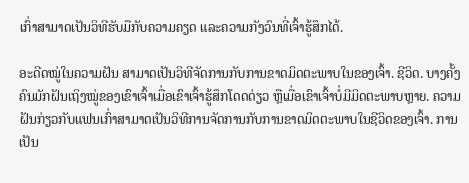ເກົ່າສາມາດເປັນວິທີຮັບມືກັບຄວາມຄຽດ ແລະຄວາມກັງວົນທີ່ເຈົ້າຮູ້ສຶກໄດ້.

ອະດີດໝູ່ໃນຄວາມຝັນ ສາມາດເປັນວິທີຈັດການກັບການຂາດມິດຕະພາບໃນຂອງເຈົ້າ. ຊີວິດ. ບາງຄັ້ງຄົນມັກຝັນເຖິງໝູ່ຂອງເຂົາເຈົ້າເມື່ອເຂົາເຈົ້າຮູ້ສຶກໂດດດ່ຽວ ຫຼືເມື່ອເຂົາເຈົ້າບໍ່ມີມິດຕະພາບຫຼາຍ. ຄວາມຝັນກ່ຽວກັບແຟນເກົ່າສາມາດເປັນວິທີການຈັດການກັບການຂາດມິດຕະພາບໃນຊີວິດຂອງເຈົ້າ. ການເປັນ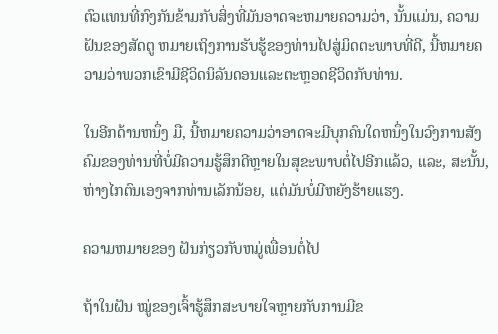ຕົວແທນທີ່ກົງກັນຂ້າມກັບສິ່ງທີ່ມັນອາດຈະຫມາຍຄວາມວ່າ, ນັ້ນແມ່ນ, ຄວາມຝັນຂອງສັດຕູ ຫມາຍເຖິງການຮັບຮູ້ຂອງທ່ານໄປສູ່ມິດຕະພາບທີ່ດີ, ນີ້ຫມາຍຄວາມວ່າພວກເຂົາມີຊີວິດນິລັນດອນແລະຕະຫຼອດຊີວິດກັບທ່ານ.

ໃນອີກດ້ານຫນຶ່ງ ມື, ນີ້ຫມາຍຄວາມວ່າອາດຈະມີບຸກຄົນໃດຫນຶ່ງໃນວົງການສັງຄົມຂອງທ່ານທີ່ບໍ່ມີຄວາມຮູ້ສຶກດີຫຼາຍໃນສຸຂະພາບຕໍ່ໄປອີກແລ້ວ, ແລະ, ສະນັ້ນ, ຫ່າງໄກຕົນເອງຈາກທ່ານເລັກນ້ອຍ, ແຕ່ມັນບໍ່ມີຫຍັງຮ້າຍແຮງ.

ຄວາມຫມາຍຂອງ ຝັນກ່ຽວກັບຫມູ່ເພື່ອນຕໍ່ໄປ

ຖ້າໃນຝັນ ໝູ່ຂອງເຈົ້າຮູ້ສຶກສະບາຍໃຈຫຼາຍກັບການມີຂ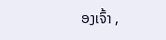ອງເຈົ້າ ,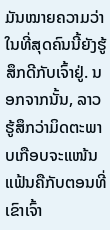ມັນໝາຍຄວາມວ່າໃນທີ່ສຸດຄົນນີ້ຍັງຮູ້ສຶກດີກັບເຈົ້າຢູ່. ນອກຈາກນັ້ນ, ລາວຮູ້ສຶກວ່າມິດຕະພາບເກືອບຈະແໜ້ນແຟ້ນຄືກັບຕອນທີ່ເຂົາເຈົ້າ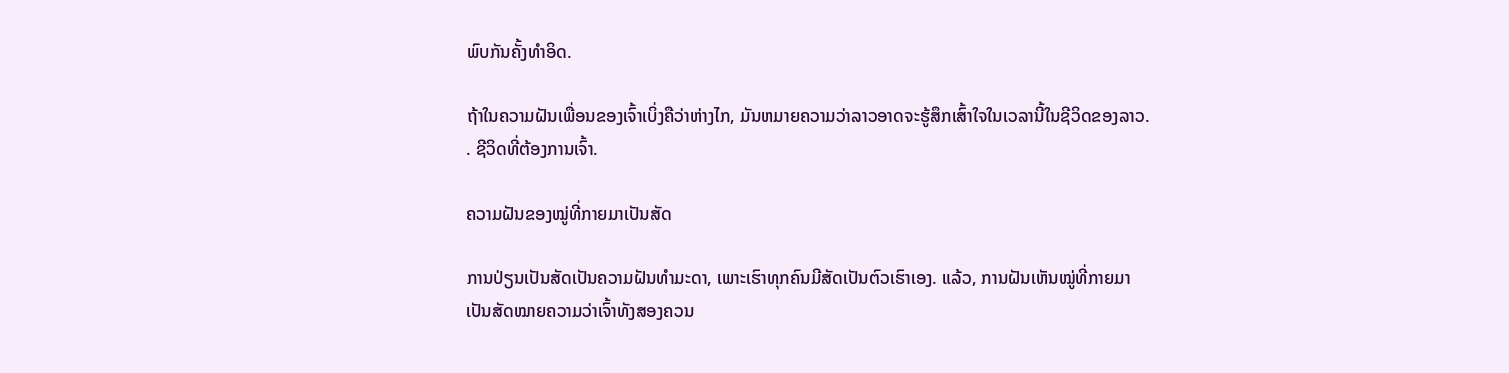ພົບກັນຄັ້ງທໍາອິດ.

ຖ້າໃນຄວາມຝັນເພື່ອນຂອງເຈົ້າເບິ່ງຄືວ່າຫ່າງໄກ, ມັນຫມາຍຄວາມວ່າລາວອາດຈະຮູ້ສຶກເສົ້າໃຈໃນເວລານີ້ໃນຊີວິດຂອງລາວ. . ຊີວິດທີ່ຕ້ອງການເຈົ້າ.

ຄວາມຝັນຂອງໝູ່ທີ່ກາຍມາເປັນສັດ

ການປ່ຽນເປັນສັດເປັນຄວາມຝັນທຳມະດາ, ເພາະເຮົາທຸກຄົນມີສັດເປັນຕົວເຮົາເອງ. ແລ້ວ, ການຝັນເຫັນໝູ່ທີ່ກາຍມາເປັນສັດໝາຍຄວາມວ່າເຈົ້າທັງສອງຄວນ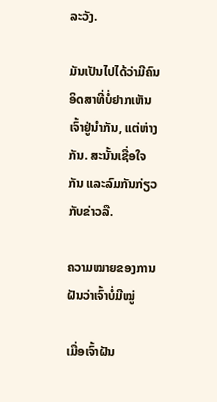ລະວັງ.

ມັນເປັນໄປໄດ້ວ່າມີຄົນອິດສາທີ່ບໍ່ຢາກເຫັນເຈົ້າຢູ່ນຳກັນ, ແຕ່ຫ່າງກັນ. ສະນັ້ນເຊື່ອໃຈກັນ ແລະລົມກັນກ່ຽວກັບຂ່າວລື.

ຄວາມໝາຍຂອງການຝັນວ່າເຈົ້າບໍ່ມີໝູ່

ເມື່ອເຈົ້າຝັນ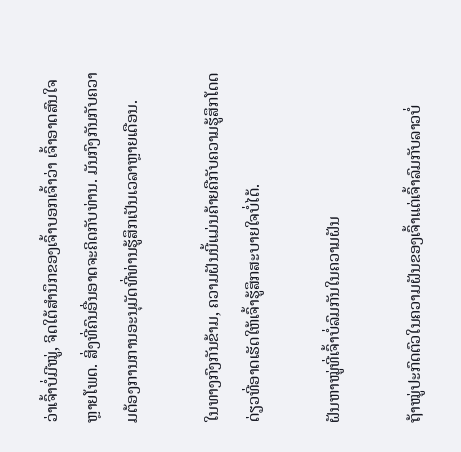ວ່າເຈົ້າບໍ່ມີໝູ່, ຈິດໃຕ້ສຳນຶກຂອງເຈົ້າບອກເຈົ້າວ່າ ເຈົ້າອາດສົນໃຈຫຼາຍໂພດ. ສິ່ງທີ່ຄົນອື່ນອາດຈະຄິດກັບທ່ານ. ມັນກົງກັນກັບຄວາມຕ້ອງການການອະນຸມັດທີ່ທ່ານຮູ້ສຶກເປັນເວລາຫຼາຍເດືອນ.

ໃນທາງກົງກັນຂ້າມ, ຄວາມຝັນນີ້ແມ່ນຄ້າຍຄືກັບຄວາມຮູ້ສຶກໂດດດ່ຽວທີ່ອາດເຮັດໃຫ້ເຈົ້າຮູ້ສຶກສະບາຍໃຈບໍ່ໄດ້.

ຝັນຫາໝູ່ທີ່ເຈົ້າບໍ່ລົມກັນໃນຄວາມຝັນ

ຖ້າໝູ່ປະກົດຕົວໃນຄວາມຝັນຂອງເຈົ້າແຕ່ເຈົ້າລົມກັບລາວບໍ່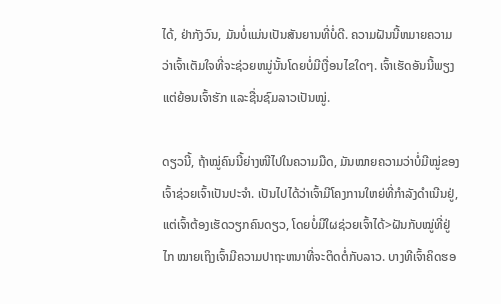ໄດ້, ຢ່າກັງວົນ, ມັນບໍ່ແມ່ນເປັນສັນຍານທີ່ບໍ່ດີ. ຄວາມຝັນນີ້ຫມາຍຄວາມວ່າເຈົ້າເຕັມໃຈທີ່ຈະຊ່ວຍຫມູ່ນັ້ນໂດຍບໍ່ມີເງື່ອນໄຂໃດໆ. ເຈົ້າເຮັດອັນນີ້ພຽງແຕ່ຍ້ອນເຈົ້າຮັກ ແລະຊື່ນຊົມລາວເປັນໝູ່.

ດຽວນີ້, ຖ້າໝູ່ຄົນນີ້ຍ່າງໜີໄປໃນຄວາມມືດ, ມັນໝາຍຄວາມວ່າບໍ່ມີໝູ່ຂອງເຈົ້າຊ່ວຍເຈົ້າເປັນປະຈຳ. ເປັນໄປໄດ້ວ່າເຈົ້າມີໂຄງການໃຫຍ່ທີ່ກຳລັງດຳເນີນຢູ່, ແຕ່ເຈົ້າຕ້ອງເຮັດວຽກຄົນດຽວ, ໂດຍບໍ່ມີໃຜຊ່ວຍເຈົ້າໄດ້>ຝັນກັບໝູ່ທີ່ຢູ່ໄກ ໝາຍເຖິງເຈົ້າມີຄວາມປາຖະຫນາທີ່ຈະຕິດຕໍ່ກັບລາວ. ບາງທີເຈົ້າຄິດຮອ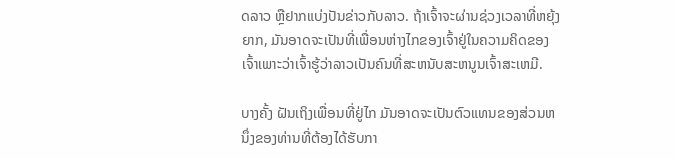ດລາວ ຫຼືຢາກແບ່ງປັນຂ່າວກັບລາວ. ຖ້າເຈົ້າຈະຜ່ານຊ່ວງເວລາທີ່ຫຍຸ້ງຍາກ, ມັນອາດຈະເປັນທີ່ເພື່ອນຫ່າງໄກຂອງເຈົ້າຢູ່ໃນຄວາມຄິດຂອງເຈົ້າເພາະວ່າເຈົ້າຮູ້ວ່າລາວເປັນຄົນທີ່ສະຫນັບສະຫນູນເຈົ້າສະເຫມີ.

ບາງຄັ້ງ ຝັນເຖິງເພື່ອນທີ່ຢູ່ໄກ ມັນອາດຈະເປັນຕົວແທນຂອງສ່ວນຫນຶ່ງຂອງທ່ານທີ່ຕ້ອງໄດ້ຮັບກາ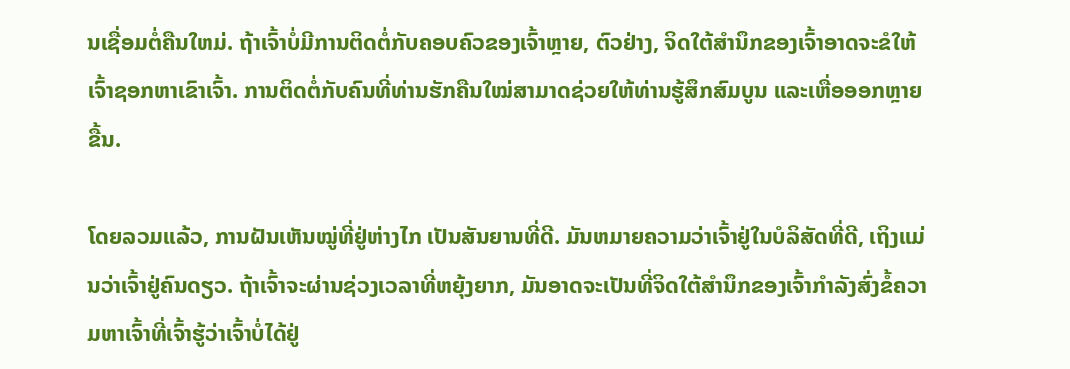ນເຊື່ອມຕໍ່ຄືນໃຫມ່. ຖ້າເຈົ້າບໍ່ມີການຕິດຕໍ່ກັບຄອບຄົວຂອງເຈົ້າຫຼາຍ, ຕົວຢ່າງ, ຈິດໃຕ້ສຳນຶກຂອງເຈົ້າອາດຈະຂໍໃຫ້ເຈົ້າຊອກຫາເຂົາເຈົ້າ. ການຕິດຕໍ່ກັບຄົນທີ່ທ່ານຮັກຄືນໃໝ່ສາມາດຊ່ວຍໃຫ້ທ່ານຮູ້ສຶກສົມບູນ ແລະເຫື່ອອອກຫຼາຍຂື້ນ.

ໂດຍລວມແລ້ວ, ການຝັນເຫັນໝູ່ທີ່ຢູ່ຫ່າງໄກ ເປັນສັນຍານທີ່ດີ. ມັນຫມາຍຄວາມວ່າເຈົ້າຢູ່ໃນບໍລິສັດທີ່ດີ, ເຖິງແມ່ນວ່າເຈົ້າຢູ່ຄົນດຽວ. ຖ້າເຈົ້າຈະຜ່ານຊ່ວງເວລາທີ່ຫຍຸ້ງຍາກ, ມັນອາດຈະເປັນທີ່ຈິດໃຕ້ສຳນຶກຂອງເຈົ້າກຳລັງສົ່ງຂໍ້ຄວາມຫາເຈົ້າທີ່ເຈົ້າຮູ້ວ່າເຈົ້າບໍ່ໄດ້ຢູ່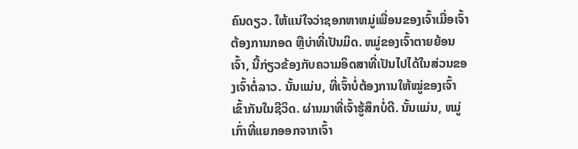ຄົນດຽວ. ໃຫ້ແນ່ໃຈວ່າຊອກຫາຫມູ່ເພື່ອນຂອງເຈົ້າເມື່ອເຈົ້າຕ້ອງການກອດ ຫຼືບ່າທີ່ເປັນມິດ. ຫມູ່ຂອງເຈົ້າຕາຍຍ້ອນເຈົ້າ, ນີ້ກ່ຽວຂ້ອງກັບຄວາມອິດສາທີ່ເປັນໄປໄດ້ໃນສ່ວນຂອງເຈົ້າຕໍ່ລາວ. ນັ້ນແມ່ນ, ທີ່ເຈົ້າບໍ່ຕ້ອງການໃຫ້ໝູ່ຂອງເຈົ້າເຂົ້າກັນໃນຊີວິດ. ຜ່ານມາທີ່ເຈົ້າຮູ້ສຶກບໍ່ດີ. ນັ້ນແມ່ນ, ຫມູ່ເກົ່າທີ່ແຍກອອກຈາກເຈົ້າ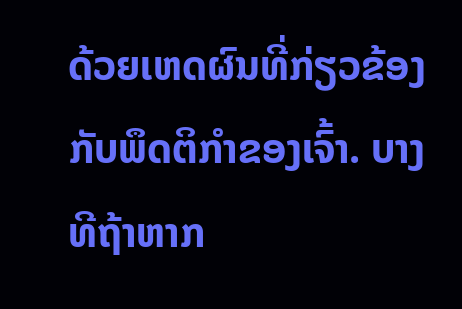ດ້ວຍເຫດຜົນທີ່ກ່ຽວຂ້ອງກັບພຶດຕິກໍາຂອງເຈົ້າ. ບາງທີຖ້າຫາກ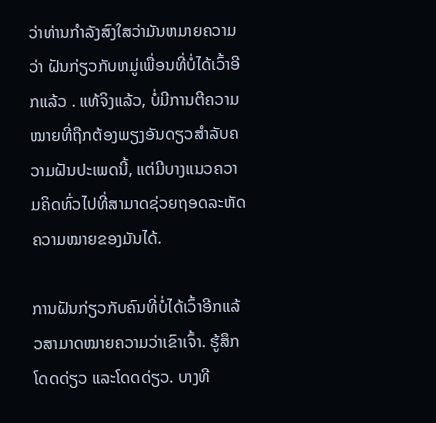ວ່າທ່ານກໍາລັງສົງໃສວ່າມັນຫມາຍຄວາມວ່າ ຝັນກ່ຽວກັບຫມູ່ເພື່ອນທີ່ບໍ່ໄດ້ເວົ້າອີກແລ້ວ . ແທ້ຈິງແລ້ວ, ບໍ່ມີການຕີຄວາມໝາຍທີ່ຖືກຕ້ອງພຽງອັນດຽວສຳລັບຄວາມຝັນປະເພດນີ້, ແຕ່ມີບາງແນວຄວາມຄິດທົ່ວໄປທີ່ສາມາດຊ່ວຍຖອດລະຫັດຄວາມໝາຍຂອງມັນໄດ້.

ການຝັນກ່ຽວກັບຄົນທີ່ບໍ່ໄດ້ເວົ້າອີກແລ້ວສາມາດໝາຍຄວາມວ່າເຂົາເຈົ້າ. ຮູ້ສຶກໂດດດ່ຽວ ແລະໂດດດ່ຽວ. ບາງທີ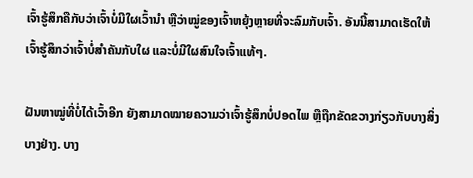ເຈົ້າຮູ້ສຶກຄືກັບວ່າເຈົ້າບໍ່ມີໃຜເວົ້ານຳ ຫຼືວ່າໝູ່ຂອງເຈົ້າຫຍຸ້ງຫຼາຍທີ່ຈະລົມກັບເຈົ້າ. ອັນນີ້ສາມາດເຮັດໃຫ້ເຈົ້າຮູ້ສຶກວ່າເຈົ້າບໍ່ສຳຄັນກັບໃຜ ແລະບໍ່ມີໃຜສົນໃຈເຈົ້າແທ້ໆ.

ຝັນຫາໝູ່ທີ່ບໍ່ໄດ້ເວົ້າອີກ ຍັງສາມາດໝາຍຄວາມວ່າເຈົ້າຮູ້ສຶກບໍ່ປອດໄພ ຫຼືຖືກຂັດຂວາງກ່ຽວກັບບາງສິ່ງບາງຢ່າງ. ບາງ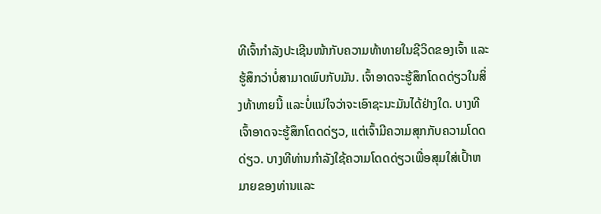ທີເຈົ້າກຳລັງປະເຊີນໜ້າກັບຄວາມທ້າທາຍໃນຊີວິດຂອງເຈົ້າ ແລະຮູ້ສຶກວ່າບໍ່ສາມາດພົບກັບມັນ. ເຈົ້າອາດຈະຮູ້ສຶກໂດດດ່ຽວໃນສິ່ງທ້າທາຍນີ້ ແລະບໍ່ແນ່ໃຈວ່າຈະເອົາຊະນະມັນໄດ້ຢ່າງໃດ. ບາງທີເຈົ້າອາດຈະຮູ້ສຶກໂດດດ່ຽວ, ແຕ່ເຈົ້າມີຄວາມສຸກກັບຄວາມໂດດດ່ຽວ. ບາງທີທ່ານກໍາລັງໃຊ້ຄວາມໂດດດ່ຽວເພື່ອສຸມໃສ່ເປົ້າຫມາຍຂອງທ່ານແລະ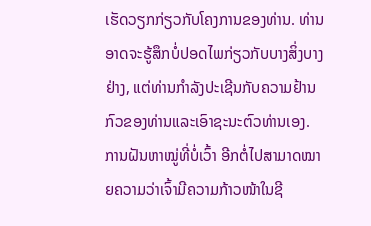ເຮັດວຽກກ່ຽວກັບໂຄງການຂອງທ່ານ. ທ່ານອາດຈະຮູ້ສຶກບໍ່ປອດໄພກ່ຽວກັບບາງສິ່ງບາງຢ່າງ, ແຕ່ທ່ານກໍາລັງປະເຊີນກັບຄວາມຢ້ານກົວຂອງທ່ານແລະເອົາຊະນະຕົວທ່ານເອງ. ການຝັນຫາໝູ່ທີ່ບໍ່ເວົ້າ ອີກຕໍ່ໄປສາມາດໝາຍຄວາມວ່າເຈົ້າມີຄວາມກ້າວໜ້າໃນຊີ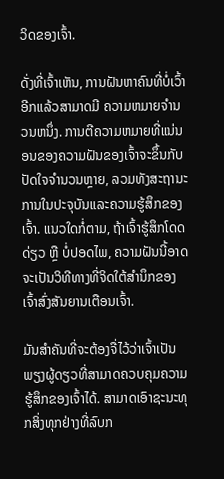ວິດຂອງເຈົ້າ.

ດັ່ງທີ່ເຈົ້າເຫັນ, ການຝັນຫາຄົນທີ່ບໍ່ເວົ້າອີກແລ້ວສາມາດມີ ຄວາມຫມາຍຈໍານວນຫນຶ່ງ. ການຕີຄວາມຫມາຍທີ່ແນ່ນອນຂອງຄວາມຝັນຂອງເຈົ້າຈະຂຶ້ນກັບປັດໃຈຈໍານວນຫຼາຍ, ລວມທັງສະຖານະການໃນປະຈຸບັນແລະຄວາມຮູ້ສຶກຂອງເຈົ້າ. ແນວໃດກໍ່ຕາມ, ຖ້າເຈົ້າຮູ້ສຶກໂດດດ່ຽວ ຫຼື ບໍ່ປອດໄພ, ຄວາມຝັນນີ້ອາດຈະເປັນວິທີທາງທີ່ຈິດໃຕ້ສຳນຶກຂອງເຈົ້າສົ່ງສັນຍານເຕືອນເຈົ້າ.

ມັນສຳຄັນທີ່ຈະຕ້ອງຈື່ໄວ້ວ່າເຈົ້າເປັນພຽງຜູ້ດຽວທີ່ສາມາດຄວບຄຸມຄວາມຮູ້ສຶກຂອງເຈົ້າໄດ້. ສາມາດເອົາຊະນະທຸກສິ່ງທຸກຢ່າງທີ່ລົບກ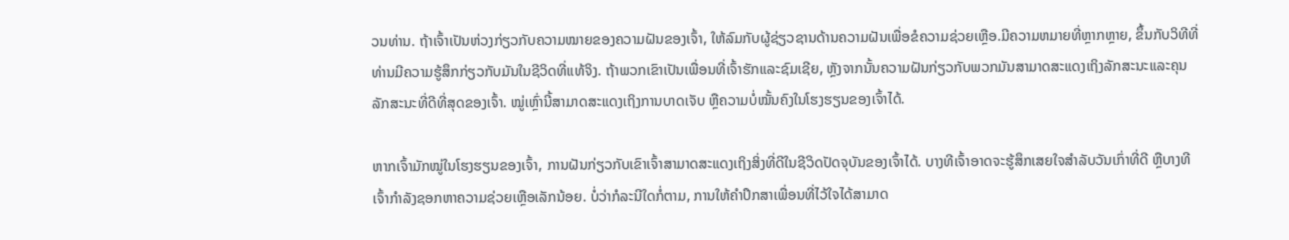ວນທ່ານ. ຖ້າເຈົ້າເປັນຫ່ວງກ່ຽວກັບຄວາມໝາຍຂອງຄວາມຝັນຂອງເຈົ້າ, ໃຫ້ລົມກັບຜູ້ຊ່ຽວຊານດ້ານຄວາມຝັນເພື່ອຂໍຄວາມຊ່ວຍເຫຼືອ.ມີຄວາມຫມາຍທີ່ຫຼາກຫຼາຍ, ຂຶ້ນກັບວິທີທີ່ທ່ານມີຄວາມຮູ້ສຶກກ່ຽວກັບມັນໃນຊີວິດທີ່ແທ້ຈິງ. ຖ້າພວກເຂົາເປັນເພື່ອນທີ່ເຈົ້າຮັກແລະຊົມເຊີຍ, ຫຼັງຈາກນັ້ນຄວາມຝັນກ່ຽວກັບພວກມັນສາມາດສະແດງເຖິງລັກສະນະແລະຄຸນລັກສະນະທີ່ດີທີ່ສຸດຂອງເຈົ້າ. ໝູ່ເຫຼົ່ານີ້ສາມາດສະແດງເຖິງການບາດເຈັບ ຫຼືຄວາມບໍ່ໝັ້ນຄົງໃນໂຮງຮຽນຂອງເຈົ້າໄດ້.

ຫາກເຈົ້າມັກໝູ່ໃນໂຮງຮຽນຂອງເຈົ້າ, ການຝັນກ່ຽວກັບເຂົາເຈົ້າສາມາດສະແດງເຖິງສິ່ງທີ່ດີໃນຊີວິດປັດຈຸບັນຂອງເຈົ້າໄດ້. ບາງທີເຈົ້າອາດຈະຮູ້ສຶກເສຍໃຈສຳລັບວັນເກົ່າທີ່ດີ ຫຼືບາງທີເຈົ້າກຳລັງຊອກຫາຄວາມຊ່ວຍເຫຼືອເລັກນ້ອຍ. ບໍ່ວ່າກໍລະນີໃດກໍ່ຕາມ, ການໃຫ້ຄໍາປຶກສາເພື່ອນທີ່ໄວ້ໃຈໄດ້ສາມາດ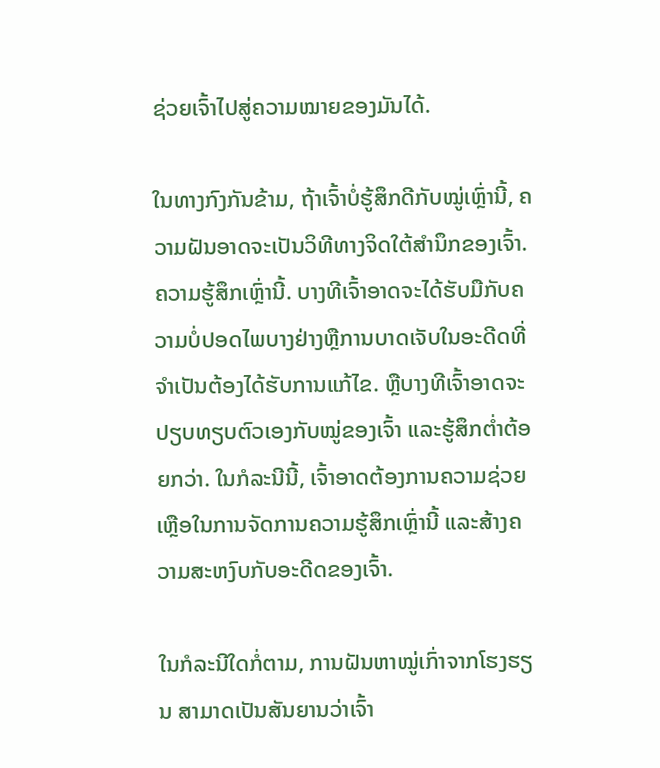ຊ່ວຍເຈົ້າໄປສູ່ຄວາມໝາຍຂອງມັນໄດ້.

ໃນທາງກົງກັນຂ້າມ, ຖ້າເຈົ້າບໍ່ຮູ້ສຶກດີກັບໝູ່ເຫຼົ່ານີ້, ຄວາມຝັນອາດຈະເປັນວິທີທາງຈິດໃຕ້ສຳນຶກຂອງເຈົ້າ. ຄວາມຮູ້ສຶກເຫຼົ່ານີ້. ບາງທີເຈົ້າອາດຈະໄດ້ຮັບມືກັບຄວາມບໍ່ປອດໄພບາງຢ່າງຫຼືການບາດເຈັບໃນອະດີດທີ່ຈໍາເປັນຕ້ອງໄດ້ຮັບການແກ້ໄຂ. ຫຼືບາງທີເຈົ້າອາດຈະປຽບທຽບຕົວເອງກັບໝູ່ຂອງເຈົ້າ ແລະຮູ້ສຶກຕໍ່າຕ້ອຍກວ່າ. ໃນກໍລະນີນີ້, ເຈົ້າອາດຕ້ອງການຄວາມຊ່ວຍເຫຼືອໃນການຈັດການຄວາມຮູ້ສຶກເຫຼົ່ານີ້ ແລະສ້າງຄວາມສະຫງົບກັບອະດີດຂອງເຈົ້າ.

ໃນກໍລະນີໃດກໍ່ຕາມ, ການຝັນຫາໝູ່ເກົ່າຈາກໂຮງຮຽນ ສາມາດເປັນສັນຍານວ່າເຈົ້າ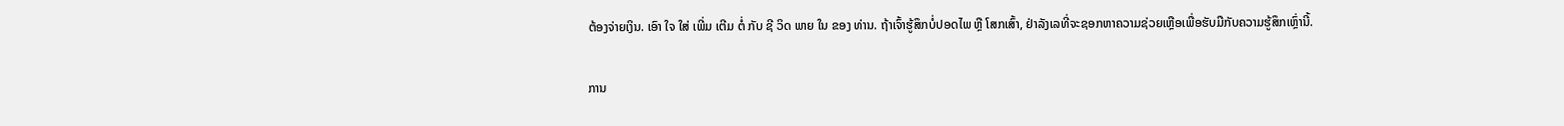ຕ້ອງຈ່າຍເງິນ. ເອົາ ໃຈ ໃສ່ ເພີ່ມ ເຕີມ ຕໍ່ ກັບ ຊີ ວິດ ພາຍ ໃນ ຂອງ ທ່ານ. ຖ້າເຈົ້າຮູ້ສຶກບໍ່ປອດໄພ ຫຼື ໂສກເສົ້າ, ຢ່າລັງເລທີ່ຈະຊອກຫາຄວາມຊ່ວຍເຫຼືອເພື່ອຮັບມືກັບຄວາມຮູ້ສຶກເຫຼົ່ານີ້.

ການ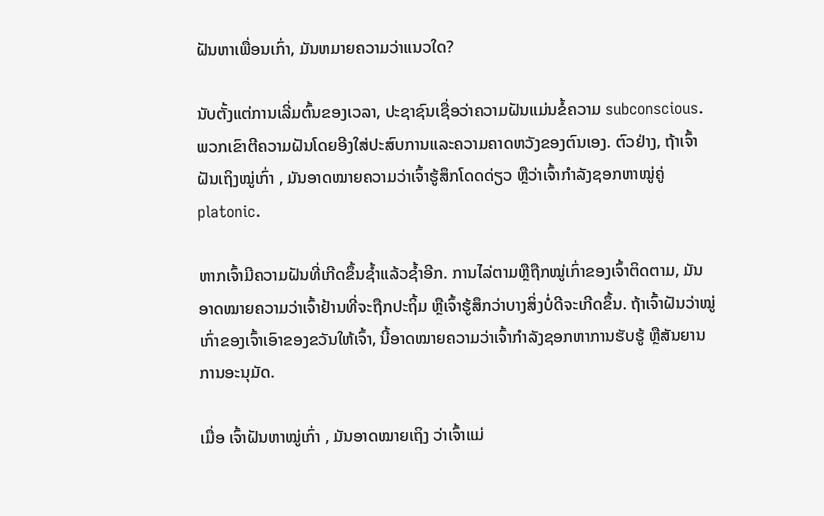ຝັນຫາເພື່ອນເກົ່າ, ມັນຫມາຍຄວາມວ່າແນວໃດ?

ນັບຕັ້ງແຕ່ການເລີ່ມຕົ້ນຂອງເວລາ, ປະຊາຊົນເຊື່ອວ່າຄວາມຝັນແມ່ນຂໍ້ຄວາມ subconscious. ພວກເຂົາຕີຄວາມຝັນໂດຍອີງໃສ່ປະສົບການແລະຄວາມຄາດຫວັງຂອງຕົນເອງ. ຕົວຢ່າງ, ຖ້າເຈົ້າ ຝັນເຖິງໝູ່ເກົ່າ , ມັນອາດໝາຍຄວາມວ່າເຈົ້າຮູ້ສຶກໂດດດ່ຽວ ຫຼືວ່າເຈົ້າກຳລັງຊອກຫາໝູ່ຄູ່ platonic.

ຫາກເຈົ້າມີຄວາມຝັນທີ່ເກີດຂຶ້ນຊ້ຳແລ້ວຊ້ຳອີກ. ການໄລ່ຕາມຫຼືຖືກໝູ່ເກົ່າຂອງເຈົ້າຕິດຕາມ, ມັນອາດໝາຍຄວາມວ່າເຈົ້າຢ້ານທີ່ຈະຖືກປະຖິ້ມ ຫຼືເຈົ້າຮູ້ສຶກວ່າບາງສິ່ງບໍ່ດີຈະເກີດຂຶ້ນ. ຖ້າເຈົ້າຝັນວ່າໝູ່ເກົ່າຂອງເຈົ້າເອົາຂອງຂວັນໃຫ້ເຈົ້າ, ນີ້ອາດໝາຍຄວາມວ່າເຈົ້າກຳລັງຊອກຫາການຮັບຮູ້ ຫຼືສັນຍານການອະນຸມັດ.

ເມື່ອ ເຈົ້າຝັນຫາໝູ່ເກົ່າ , ມັນອາດໝາຍເຖິງ ວ່າເຈົ້າແມ່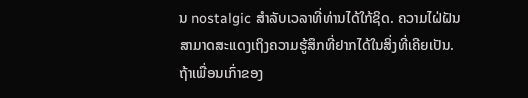ນ nostalgic ສໍາລັບເວລາທີ່ທ່ານໄດ້ໃກ້ຊິດ. ຄວາມໄຝ່ຝັນສາມາດສະແດງເຖິງຄວາມຮູ້ສຶກທີ່ຢາກໄດ້ໃນສິ່ງທີ່ເຄີຍເປັນ. ຖ້າເພື່ອນເກົ່າຂອງ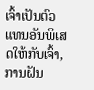ເຈົ້າເປັນຕົວແທນອັນພິເສດໃຫ້ກັບເຈົ້າ, ການຝັນ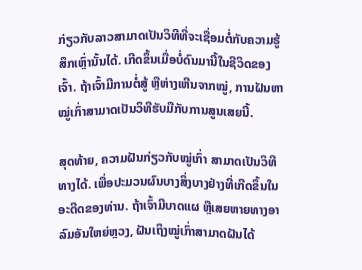ກ່ຽວກັບລາວສາມາດເປັນວິທີທີ່ຈະເຊື່ອມຕໍ່ກັບຄວາມຮູ້ສຶກເຫຼົ່ານັ້ນໄດ້. ເກີດຂຶ້ນເມື່ອບໍ່ດົນມານີ້ໃນຊີວິດຂອງເຈົ້າ. ຖ້າເຈົ້າມີການຕໍ່ສູ້ ຫຼືຫ່າງເຫີນຈາກໝູ່, ການຝັນຫາໝູ່ເກົ່າສາມາດເປັນວິທີຮັບມືກັບການສູນເສຍນີ້.

ສຸດທ້າຍ, ຄວາມຝັນກ່ຽວກັບໝູ່ເກົ່າ ສາມາດເປັນວິທີທາງໄດ້. ເພື່ອປະມວນຜົນບາງສິ່ງບາງຢ່າງທີ່ເກີດຂຶ້ນໃນອະດີດຂອງທ່ານ. ຖ້າເຈົ້າມີບາດແຜ ຫຼືເສຍຫາຍທາງອາລົມອັນໃຫຍ່ຫຼວງ, ຝັນເຖິງໝູ່ເກົ່າສາມາດຝັນໄດ້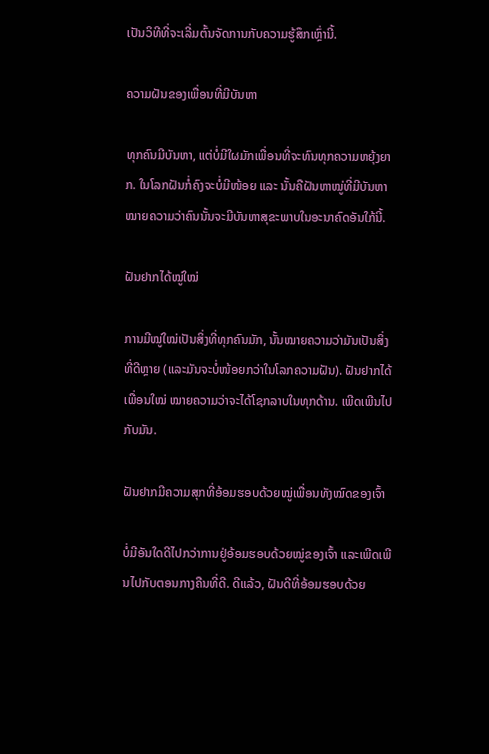ເປັນວິທີທີ່ຈະເລີ່ມຕົ້ນຈັດການກັບຄວາມຮູ້ສຶກເຫຼົ່ານີ້.

ຄວາມຝັນຂອງເພື່ອນທີ່ມີບັນຫາ

ທຸກຄົນມີບັນຫາ, ແຕ່ບໍ່ມີໃຜມັກເພື່ອນທີ່ຈະທົນທຸກຄວາມຫຍຸ້ງຍາກ. ໃນໂລກຝັນກໍ່ຄົງຈະບໍ່ມີໜ້ອຍ ແລະ ນັ້ນຄືຝັນຫາໝູ່ທີ່ມີບັນຫາ ໝາຍຄວາມວ່າຄົນນັ້ນຈະມີບັນຫາສຸຂະພາບໃນອະນາຄົດອັນໃກ້ນີ້.

ຝັນຢາກໄດ້ໝູ່ໃໝ່

ການມີໝູ່ໃໝ່ເປັນສິ່ງທີ່ທຸກຄົນມັກ, ນັ້ນໝາຍຄວາມວ່າມັນເປັນສິ່ງທີ່ດີຫຼາຍ (ແລະມັນຈະບໍ່ໜ້ອຍກວ່າໃນໂລກຄວາມຝັນ). ຝັນຢາກໄດ້ເພື່ອນໃໝ່ ໝາຍຄວາມວ່າຈະໄດ້ໂຊກລາບໃນທຸກດ້ານ. ເພີດເພີນໄປກັບມັນ.

ຝັນຢາກມີຄວາມສຸກທີ່ອ້ອມຮອບດ້ວຍໝູ່ເພື່ອນທັງໝົດຂອງເຈົ້າ

ບໍ່ມີອັນໃດດີໄປກວ່າການຢູ່ອ້ອມຮອບດ້ວຍໝູ່ຂອງເຈົ້າ ແລະເພີດເພີນໄປກັບຕອນກາງຄືນທີ່ດີ. ດີແລ້ວ, ຝັນດີທີ່ອ້ອມຮອບດ້ວຍ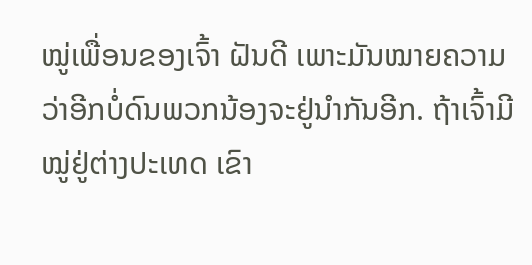ໝູ່ເພື່ອນຂອງເຈົ້າ ຝັນດີ ເພາະມັນໝາຍຄວາມວ່າອີກບໍ່ດົນພວກນ້ອງຈະຢູ່ນຳກັນອີກ. ຖ້າເຈົ້າມີໝູ່ຢູ່ຕ່າງປະເທດ ເຂົາ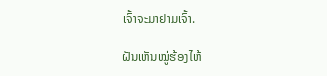ເຈົ້າຈະມາຢາມເຈົ້າ.

ຝັນເຫັນໝູ່ຮ້ອງໄຫ້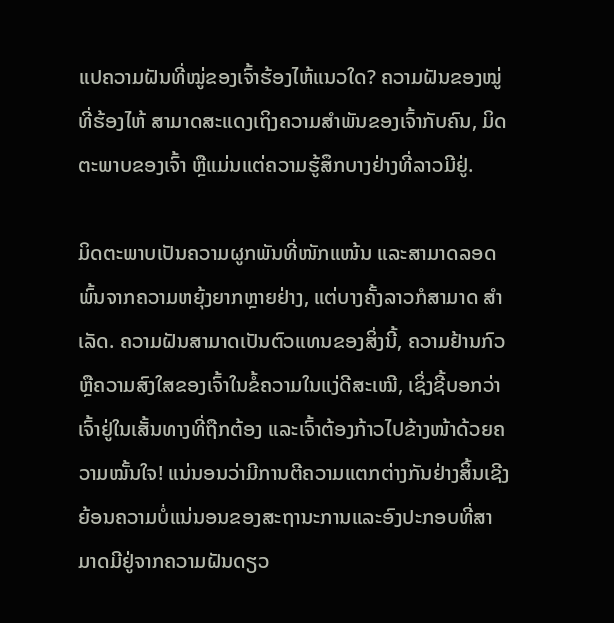ແປຄວາມຝັນທີ່ໝູ່ຂອງເຈົ້າຮ້ອງໄຫ້ແນວໃດ? ຄວາມຝັນຂອງໝູ່ທີ່ຮ້ອງໄຫ້ ສາມາດສະແດງເຖິງຄວາມສຳພັນຂອງເຈົ້າກັບຄົນ, ມິດຕະພາບຂອງເຈົ້າ ຫຼືແມ່ນແຕ່ຄວາມຮູ້ສຶກບາງຢ່າງທີ່ລາວມີຢູ່.

ມິດຕະພາບເປັນຄວາມຜູກພັນທີ່ໜັກແໜ້ນ ແລະສາມາດລອດພົ້ນຈາກຄວາມຫຍຸ້ງຍາກຫຼາຍຢ່າງ, ແຕ່ບາງຄັ້ງລາວກໍສາມາດ ສໍາເລັດ. ຄວາມຝັນສາມາດເປັນຕົວແທນຂອງສິ່ງນີ້, ຄວາມຢ້ານກົວຫຼືຄວາມສົງໃສຂອງເຈົ້າໃນຂໍ້ຄວາມໃນແງ່ດີສະເໝີ, ເຊິ່ງຊີ້ບອກວ່າເຈົ້າຢູ່ໃນເສັ້ນທາງທີ່ຖືກຕ້ອງ ແລະເຈົ້າຕ້ອງກ້າວໄປຂ້າງໜ້າດ້ວຍຄວາມໝັ້ນໃຈ! ແນ່ນອນວ່າມີການຕີຄວາມແຕກຕ່າງກັນຢ່າງສິ້ນເຊີງຍ້ອນຄວາມບໍ່ແນ່ນອນຂອງສະຖານະການແລະອົງປະກອບທີ່ສາມາດມີຢູ່ຈາກຄວາມຝັນດຽວ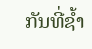ກັນທີ່ຊ້ຳ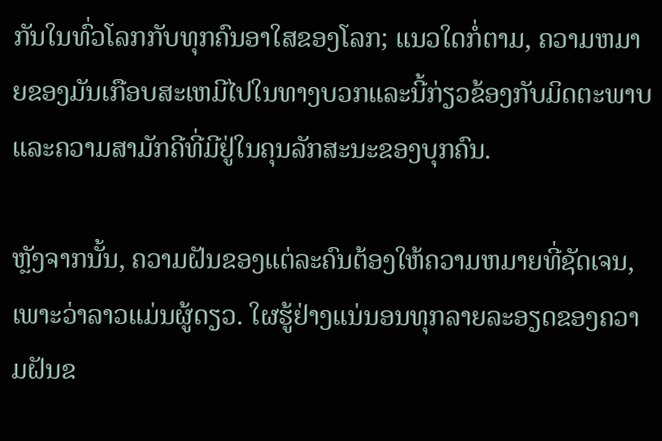ກັນໃນທົ່ວໂລກກັບທຸກຄົນອາໃສຂອງໂລກ; ແນວໃດກໍ່ຕາມ, ຄວາມຫມາຍຂອງມັນເກືອບສະເຫມີໄປໃນທາງບວກແລະນີ້ກ່ຽວຂ້ອງກັບມິດຕະພາບແລະຄວາມສາມັກຄີທີ່ມີຢູ່ໃນຄຸນລັກສະນະຂອງບຸກຄົນ.

ຫຼັງຈາກນັ້ນ, ຄວາມຝັນຂອງແຕ່ລະຄົນຕ້ອງໃຫ້ຄວາມຫມາຍທີ່ຊັດເຈນ, ເພາະວ່າລາວແມ່ນຜູ້ດຽວ. ໃຜຮູ້ຢ່າງແນ່ນອນທຸກລາຍລະອຽດຂອງຄວາມຝັນຂ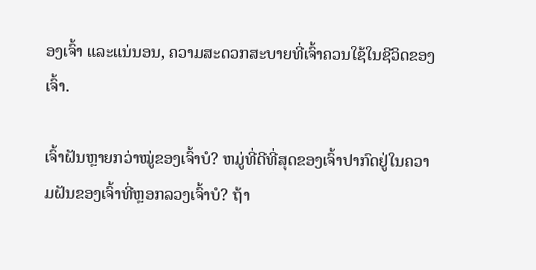ອງເຈົ້າ ແລະແນ່ນອນ, ຄວາມສະດວກສະບາຍທີ່ເຈົ້າຄວນໃຊ້ໃນຊີວິດຂອງເຈົ້າ.

ເຈົ້າຝັນຫຼາຍກວ່າໝູ່ຂອງເຈົ້າບໍ? ຫມູ່ທີ່ດີທີ່ສຸດຂອງເຈົ້າປາກົດຢູ່ໃນຄວາມຝັນຂອງເຈົ້າທີ່ຫຼອກລວງເຈົ້າບໍ? ຖ້າ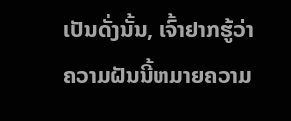ເປັນດັ່ງນັ້ນ, ເຈົ້າຢາກຮູ້ວ່າຄວາມຝັນນີ້ຫມາຍຄວາມ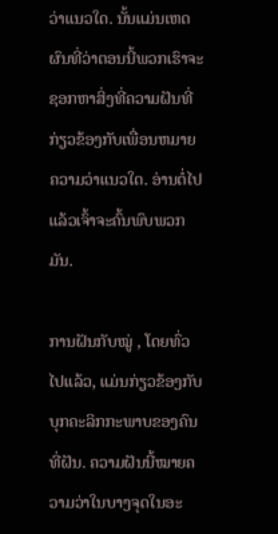ວ່າແນວໃດ. ນັ້ນແມ່ນເຫດຜົນທີ່ວ່າຕອນນີ້ພວກເຮົາຈະຊອກຫາສິ່ງທີ່ຄວາມຝັນທີ່ກ່ຽວຂ້ອງກັບເພື່ອນຫມາຍຄວາມວ່າແນວໃດ. ອ່ານຕໍ່ໄປ ແລ້ວເຈົ້າຈະຄົ້ນພົບພວກມັນ.

ການຝັນກັບໝູ່ , ໂດຍທົ່ວໄປແລ້ວ, ແມ່ນກ່ຽວຂ້ອງກັບບຸກຄະລິກກະພາບຂອງຄົນທີ່ຝັນ. ຄວາມຝັນນີ້ໝາຍຄວາມວ່າໃນບາງຈຸດໃນອະ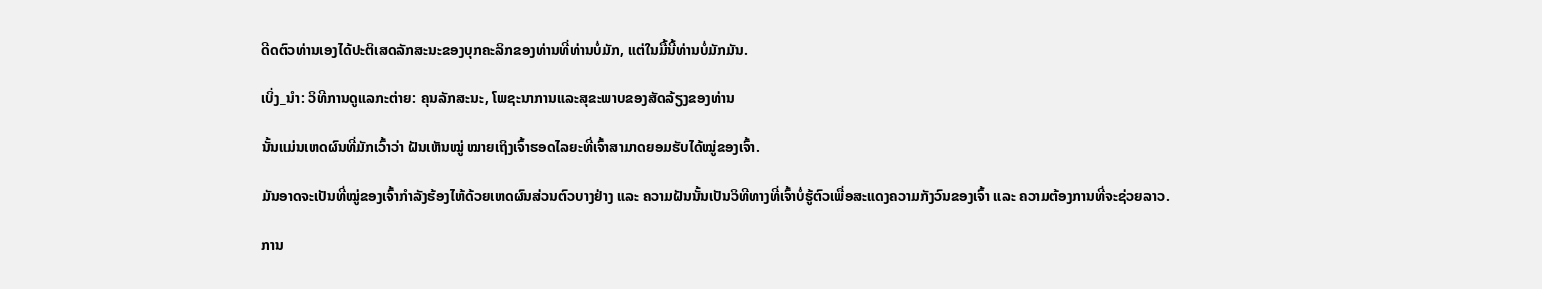ດີດຕົວທ່ານເອງໄດ້ປະຕິເສດລັກສະນະຂອງບຸກຄະລິກຂອງທ່ານທີ່ທ່ານບໍ່ມັກ, ແຕ່ໃນມື້ນີ້ທ່ານບໍ່ມັກມັນ.

ເບິ່ງ_ນຳ: ວິທີການດູແລກະຕ່າຍ: ຄຸນລັກສະນະ, ໂພຊະນາການແລະສຸຂະພາບຂອງສັດລ້ຽງຂອງທ່ານ

ນັ້ນແມ່ນເຫດຜົນທີ່ມັກເວົ້າວ່າ ຝັນເຫັນໝູ່ ໝາຍເຖິງເຈົ້າຮອດໄລຍະທີ່ເຈົ້າສາມາດຍອມຮັບໄດ້ໝູ່ຂອງເຈົ້າ.

ມັນອາດຈະເປັນທີ່ໝູ່ຂອງເຈົ້າກຳລັງຮ້ອງໄຫ້ດ້ວຍເຫດຜົນສ່ວນຕົວບາງຢ່າງ ແລະ ຄວາມຝັນນັ້ນເປັນວິທີທາງທີ່ເຈົ້າບໍ່ຮູ້ຕົວເພື່ອສະແດງຄວາມກັງວົນຂອງເຈົ້າ ແລະ ຄວາມຕ້ອງການທີ່ຈະຊ່ວຍລາວ.

ການ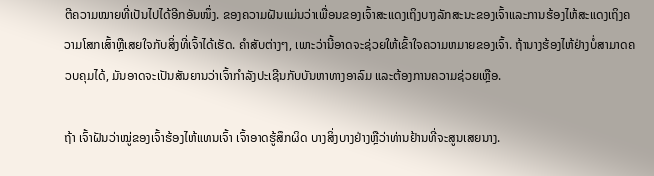ຕີຄວາມໝາຍທີ່ເປັນໄປໄດ້ອີກອັນໜຶ່ງ. ຂອງຄວາມຝັນແມ່ນວ່າເພື່ອນຂອງເຈົ້າສະແດງເຖິງບາງລັກສະນະຂອງເຈົ້າແລະການຮ້ອງໄຫ້ສະແດງເຖິງຄວາມໂສກເສົ້າຫຼືເສຍໃຈກັບສິ່ງທີ່ເຈົ້າໄດ້ເຮັດ. ຄໍາສັບຕ່າງໆ, ເພາະວ່ານີ້ອາດຈະຊ່ວຍໃຫ້ເຂົ້າໃຈຄວາມຫມາຍຂອງເຈົ້າ. ຖ້ານາງຮ້ອງໄຫ້ຢ່າງບໍ່ສາມາດຄວບຄຸມໄດ້, ມັນອາດຈະເປັນສັນຍານວ່າເຈົ້າກໍາລັງປະເຊີນກັບບັນຫາທາງອາລົມ ແລະຕ້ອງການຄວາມຊ່ວຍເຫຼືອ.

ຖ້າ ເຈົ້າຝັນວ່າໝູ່ຂອງເຈົ້າຮ້ອງໄຫ້ແທນເຈົ້າ ເຈົ້າອາດຮູ້ສຶກຜິດ ບາງສິ່ງບາງຢ່າງຫຼືວ່າທ່ານຢ້ານທີ່ຈະສູນເສຍນາງ.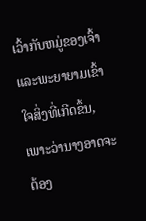ເວົ້າກັບຫມູ່ຂອງເຈົ້າແລະພະຍາຍາມເຂົ້າໃຈສິ່ງທີ່ເກີດຂຶ້ນ, ເພາະວ່ານາງອາດຈະຕ້ອງ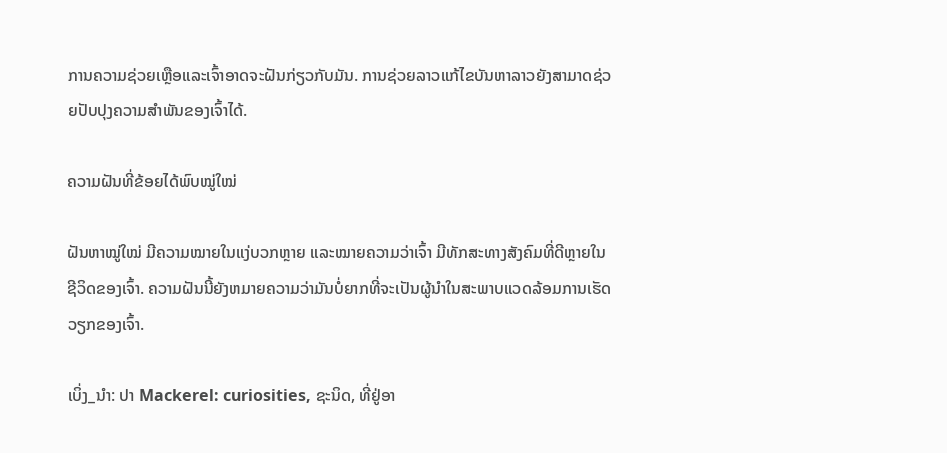ການຄວາມຊ່ວຍເຫຼືອແລະເຈົ້າອາດຈະຝັນກ່ຽວກັບມັນ. ການຊ່ວຍລາວແກ້ໄຂບັນຫາລາວຍັງສາມາດຊ່ວຍປັບປຸງຄວາມສຳພັນຂອງເຈົ້າໄດ້.

ຄວາມຝັນທີ່ຂ້ອຍໄດ້ພົບໝູ່ໃໝ່

ຝັນຫາໝູ່ໃໝ່ ມີຄວາມໝາຍໃນແງ່ບວກຫຼາຍ ແລະໝາຍຄວາມວ່າເຈົ້າ ມີທັກສະທາງສັງຄົມທີ່ດີຫຼາຍໃນຊີວິດຂອງເຈົ້າ. ຄວາມຝັນນີ້ຍັງຫມາຍຄວາມວ່າມັນບໍ່ຍາກທີ່ຈະເປັນຜູ້ນໍາໃນສະພາບແວດລ້ອມການເຮັດວຽກຂອງເຈົ້າ.

ເບິ່ງ_ນຳ: ປາ Mackerel: curiosities, ຊະນິດ, ທີ່ຢູ່ອາ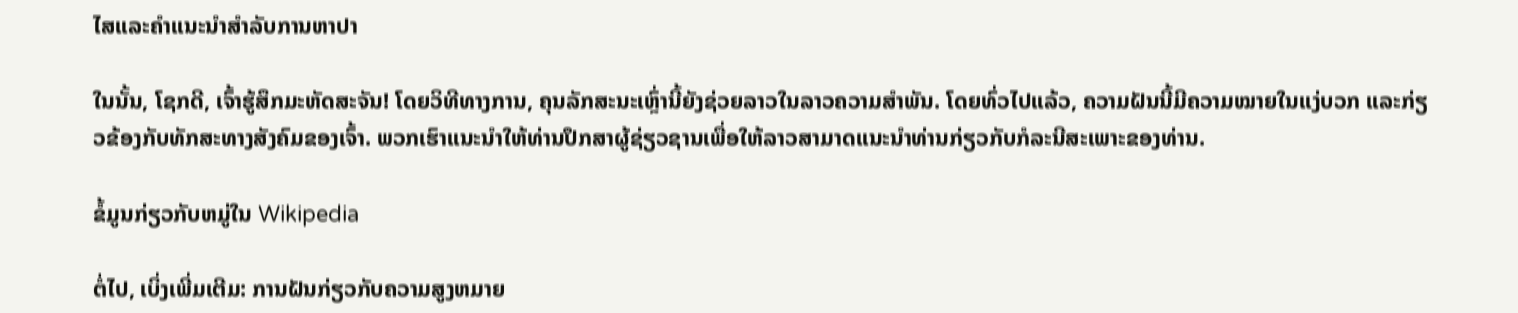ໄສແລະຄໍາແນະນໍາສໍາລັບການຫາປາ

ໃນນັ້ນ, ໂຊກດີ, ເຈົ້າຮູ້ສຶກມະຫັດສະຈັນ! ໂດຍວິທີທາງການ, ຄຸນລັກສະນະເຫຼົ່ານີ້ຍັງຊ່ວຍລາວໃນລາວຄວາມສໍາພັນ. ໂດຍທົ່ວໄປແລ້ວ, ຄວາມຝັນນີ້ມີຄວາມໝາຍໃນແງ່ບວກ ແລະກ່ຽວຂ້ອງກັບທັກສະທາງສັງຄົມຂອງເຈົ້າ. ພວກເຮົາແນະນໍາໃຫ້ທ່ານປຶກສາຜູ້ຊ່ຽວຊານເພື່ອໃຫ້ລາວສາມາດແນະນໍາທ່ານກ່ຽວກັບກໍລະນີສະເພາະຂອງທ່ານ.

ຂໍ້ມູນກ່ຽວກັບຫມູ່ໃນ Wikipedia

ຕໍ່ໄປ, ເບິ່ງເພີ່ມເຕີມ: ການຝັນກ່ຽວກັບຄວາມສູງຫມາຍ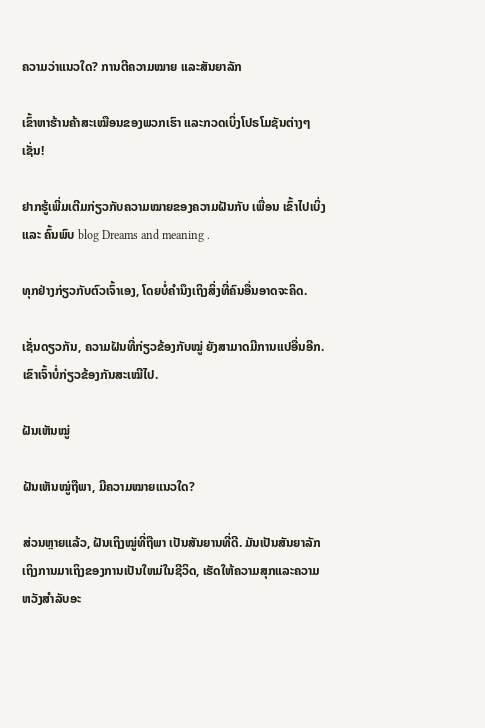ຄວາມວ່າແນວໃດ? ການຕີຄວາມໝາຍ ແລະສັນຍາລັກ

ເຂົ້າຫາຮ້ານຄ້າສະເໝືອນຂອງພວກເຮົາ ແລະກວດເບິ່ງໂປຣໂມຊັນຕ່າງໆເຊັ່ນ!

ຢາກຮູ້ເພີ່ມເຕີມກ່ຽວກັບຄວາມໝາຍຂອງຄວາມຝັນກັບ ເພື່ອນ ເຂົ້າໄປເບິ່ງ ແລະ ຄົ້ນພົບ blog Dreams and meaning .

ທຸກຢ່າງກ່ຽວກັບຕົວເຈົ້າເອງ, ໂດຍບໍ່ຄໍານຶງເຖິງສິ່ງທີ່ຄົນອື່ນອາດຈະຄິດ.

ເຊັ່ນດຽວກັນ, ຄວາມຝັນທີ່ກ່ຽວຂ້ອງກັບໝູ່ ຍັງສາມາດມີການແປອື່ນອີກ. ເຂົາເຈົ້າບໍ່ກ່ຽວຂ້ອງກັນສະເໝີໄປ.

ຝັນເຫັນໝູ່

ຝັນເຫັນໝູ່ຖືພາ, ມີຄວາມໝາຍແນວໃດ?

ສ່ວນຫຼາຍແລ້ວ, ຝັນເຖິງໝູ່ທີ່ຖືພາ ເປັນສັນຍານທີ່ດີ. ມັນເປັນສັນຍາລັກເຖິງການມາເຖິງຂອງການເປັນໃຫມ່ໃນຊີວິດ, ເຮັດໃຫ້ຄວາມສຸກແລະຄວາມຫວັງສໍາລັບອະ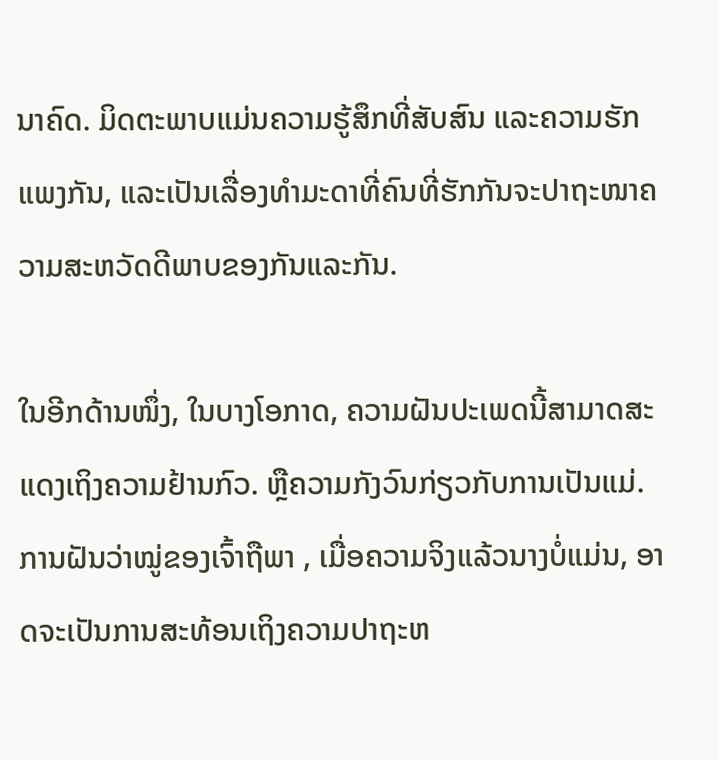ນາຄົດ. ມິດຕະພາບແມ່ນຄວາມຮູ້ສຶກທີ່ສັບສົນ ແລະຄວາມຮັກແພງກັນ, ແລະເປັນເລື່ອງທຳມະດາທີ່ຄົນທີ່ຮັກກັນຈະປາຖະໜາຄວາມສະຫວັດດີພາບຂອງກັນແລະກັນ.

ໃນອີກດ້ານໜຶ່ງ, ໃນບາງໂອກາດ, ຄວາມຝັນປະເພດນີ້ສາມາດສະແດງເຖິງຄວາມຢ້ານກົວ. ຫຼືຄວາມກັງວົນກ່ຽວກັບການເປັນແມ່. ການຝັນວ່າໝູ່ຂອງເຈົ້າຖືພາ , ເມື່ອຄວາມຈິງແລ້ວນາງບໍ່ແມ່ນ, ອາດຈະເປັນການສະທ້ອນເຖິງຄວາມປາຖະຫ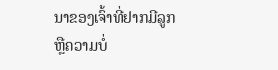ນາຂອງເຈົ້າທີ່ຢາກມີລູກ ຫຼືຄວາມບໍ່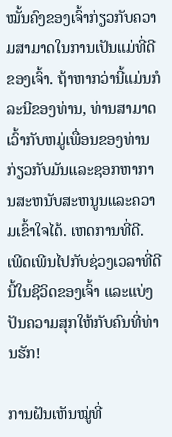ໝັ້ນຄົງຂອງເຈົ້າກ່ຽວກັບຄວາມສາມາດໃນການເປັນແມ່ທີ່ດີຂອງເຈົ້າ. ຖ້າຫາກວ່ານີ້ແມ່ນກໍລະນີຂອງທ່ານ, ທ່ານສາມາດເວົ້າກັບຫມູ່ເພື່ອນຂອງທ່ານກ່ຽວກັບມັນແລະຊອກຫາການສະຫນັບສະຫນູນແລະຄວາມເຂົ້າໃຈໄດ້. ເຫດການທີ່ດີ. ເພີດເພີນໄປກັບຊ່ວງເວລາທີ່ດີນີ້ໃນຊີວິດຂອງເຈົ້າ ແລະແບ່ງປັນຄວາມສຸກໃຫ້ກັບຄົນທີ່ທ່ານຮັກ!

ການຝັນເຫັນໝູ່ທີ່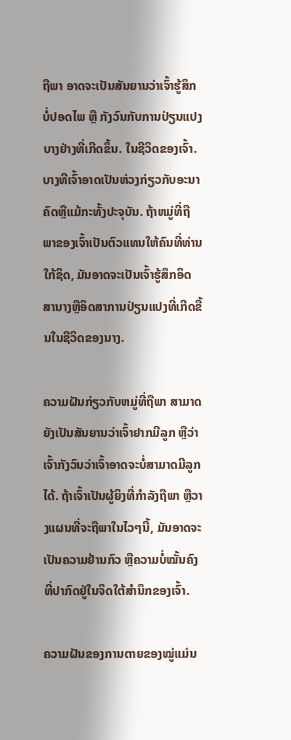ຖືພາ ອາດຈະເປັນສັນຍານວ່າເຈົ້າຮູ້ສຶກບໍ່ປອດໄພ ຫຼື ກັງວົນກັບການປ່ຽນແປງບາງຢ່າງທີ່ເກີດຂຶ້ນ. ໃນຊີວິດຂອງເຈົ້າ. ບາງທີເຈົ້າອາດເປັນຫ່ວງກ່ຽວກັບອະນາຄົດຫຼືແມ້ກະທັ້ງປະຈຸບັນ. ຖ້າຫມູ່ທີ່ຖືພາຂອງເຈົ້າເປັນຕົວແທນໃຫ້ຄົນທີ່ທ່ານໃກ້ຊິດ, ມັນອາດຈະເປັນເຈົ້າຮູ້ສຶກອິດສານາງຫຼືອິດສາການປ່ຽນແປງທີ່ເກີດຂື້ນໃນຊີວິດຂອງນາງ.

ຄວາມຝັນກ່ຽວກັບຫມູ່ທີ່ຖືພາ ສາມາດ ຍັງເປັນສັນຍານວ່າເຈົ້າຢາກມີລູກ ຫຼືວ່າເຈົ້າກັງວົນວ່າເຈົ້າອາດຈະບໍ່ສາມາດມີລູກໄດ້. ຖ້າເຈົ້າເປັນຜູ້ຍິງທີ່ກໍາລັງຖືພາ ຫຼືວາງແຜນທີ່ຈະຖືພາໃນໄວໆນີ້, ມັນອາດຈະເປັນຄວາມຢ້ານກົວ ຫຼືຄວາມບໍ່ໝັ້ນຄົງທີ່ປາກົດຢູ່ໃນຈິດໃຕ້ສຳນຶກຂອງເຈົ້າ.

ຄວາມຝັນຂອງການຕາຍຂອງໝູ່ແມ່ນ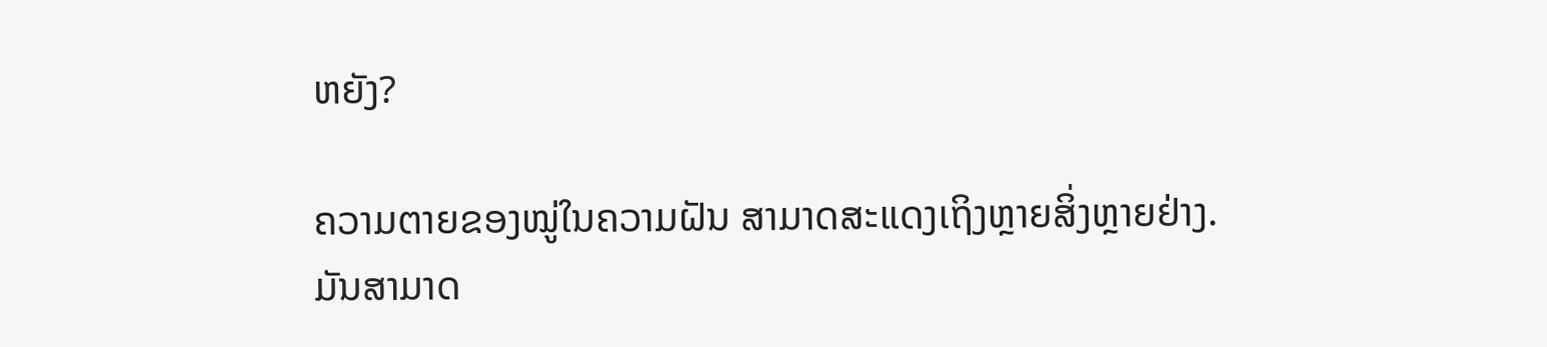ຫຍັງ?

ຄວາມຕາຍຂອງໝູ່ໃນຄວາມຝັນ ສາມາດສະແດງເຖິງຫຼາຍສິ່ງຫຼາຍຢ່າງ. ມັນສາມາດ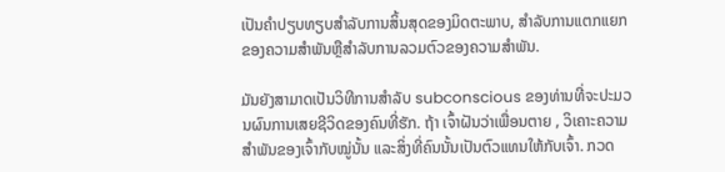ເປັນຄໍາປຽບທຽບສໍາລັບການສິ້ນສຸດຂອງມິດຕະພາບ, ສໍາລັບການແຕກແຍກຂອງຄວາມສໍາພັນຫຼືສໍາລັບການລວມຕົວຂອງຄວາມສໍາພັນ.

ມັນຍັງສາມາດເປັນວິທີການສໍາລັບ subconscious ຂອງທ່ານທີ່ຈະປະມວນຜົນການເສຍຊີວິດຂອງຄົນທີ່ຮັກ. ຖ້າ ເຈົ້າຝັນວ່າເພື່ອນຕາຍ , ວິເຄາະຄວາມສຳພັນຂອງເຈົ້າກັບໝູ່ນັ້ນ ແລະສິ່ງທີ່ຄົນນັ້ນເປັນຕົວແທນໃຫ້ກັບເຈົ້າ. ກວດ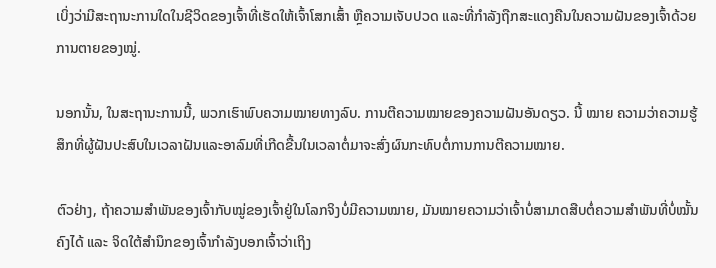ເບິ່ງວ່າມີສະຖານະການໃດໃນຊີວິດຂອງເຈົ້າທີ່ເຮັດໃຫ້ເຈົ້າໂສກເສົ້າ ຫຼືຄວາມເຈັບປວດ ແລະທີ່ກຳລັງຖືກສະແດງຄືນໃນຄວາມຝັນຂອງເຈົ້າດ້ວຍການຕາຍຂອງໝູ່.

ນອກນັ້ນ, ໃນສະຖານະການນີ້, ພວກເຮົາພົບຄວາມໝາຍທາງລົບ. ການຕີຄວາມໝາຍຂອງຄວາມຝັນອັນດຽວ. ນີ້ ໝາຍ ຄວາມວ່າຄວາມຮູ້ສຶກທີ່ຜູ້ຝັນປະສົບໃນເວລາຝັນແລະອາລົມທີ່ເກີດຂື້ນໃນເວລາຕໍ່ມາຈະສົ່ງຜົນກະທົບຕໍ່ການການຕີຄວາມໝາຍ.

ຕົວຢ່າງ, ຖ້າຄວາມສຳພັນຂອງເຈົ້າກັບໝູ່ຂອງເຈົ້າຢູ່ໃນໂລກຈິງບໍ່ມີຄວາມໝາຍ, ມັນໝາຍຄວາມວ່າເຈົ້າບໍ່ສາມາດສືບຕໍ່ຄວາມສຳພັນທີ່ບໍ່ໝັ້ນຄົງໄດ້ ແລະ ຈິດໃຕ້ສຳນຶກຂອງເຈົ້າກຳລັງບອກເຈົ້າວ່າເຖິງ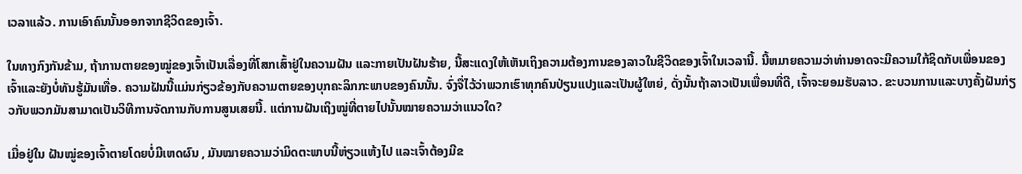ເວລາແລ້ວ. ການເອົາຄົນນັ້ນອອກຈາກຊີວິດຂອງເຈົ້າ.

ໃນທາງກົງກັນຂ້າມ, ຖ້າການຕາຍຂອງໝູ່ຂອງເຈົ້າເປັນເລື່ອງທີ່ໂສກເສົ້າຢູ່ໃນຄວາມຝັນ ແລະກາຍເປັນຝັນຮ້າຍ, ນີ້ສະແດງໃຫ້ເຫັນເຖິງຄວາມຕ້ອງການຂອງລາວໃນຊີວິດຂອງເຈົ້າໃນເວລານີ້. ນີ້ຫມາຍຄວາມວ່າທ່ານອາດຈະມີຄວາມໃກ້ຊິດກັບເພື່ອນຂອງເຈົ້າແລະຍັງບໍ່ທັນຮູ້ມັນເທື່ອ. ຄວາມຝັນນີ້ແມ່ນກ່ຽວຂ້ອງກັບຄວາມຕາຍຂອງບຸກຄະລິກກະພາບຂອງຄົນນັ້ນ. ຈົ່ງຈື່ໄວ້ວ່າພວກເຮົາທຸກຄົນປ່ຽນແປງແລະເປັນຜູ້ໃຫຍ່, ດັ່ງນັ້ນຖ້າລາວເປັນເພື່ອນທີ່ດີ, ເຈົ້າຈະຍອມຮັບລາວ. ຂະບວນການແລະບາງຄັ້ງຝັນກ່ຽວກັບພວກມັນສາມາດເປັນວິທີການຈັດການກັບການສູນເສຍນີ້. ແຕ່ການຝັນເຖິງໝູ່ທີ່ຕາຍໄປນັ້ນໝາຍຄວາມວ່າແນວໃດ?

ເມື່ອຢູ່ໃນ ຝັນໝູ່ຂອງເຈົ້າຕາຍໂດຍບໍ່ມີເຫດຜົນ , ມັນໝາຍຄວາມວ່າມິດຕະພາບນີ້ຫ່ຽວແຫ້ງໄປ ແລະເຈົ້າຕ້ອງມີຂ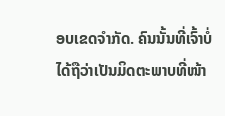ອບເຂດຈຳກັດ. ຄົນນັ້ນທີ່ເຈົ້າບໍ່ໄດ້ຖືວ່າເປັນມິດຕະພາບທີ່ໜ້າ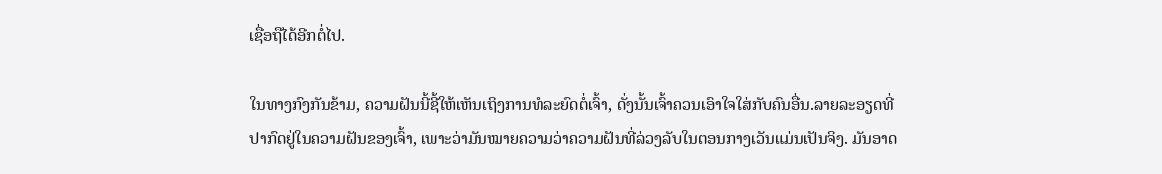ເຊື່ອຖືໄດ້ອີກຕໍ່ໄປ.

ໃນທາງກົງກັນຂ້າມ, ຄວາມຝັນນີ້ຊີ້ໃຫ້ເຫັນເຖິງການທໍລະຍົດຕໍ່ເຈົ້າ, ດັ່ງນັ້ນເຈົ້າຄວນເອົາໃຈໃສ່ກັບຄົນອື່ນ.ລາຍລະອຽດທີ່ປາກົດຢູ່ໃນຄວາມຝັນຂອງເຈົ້າ, ເພາະວ່າມັນໝາຍຄວາມວ່າຄວາມຝັນທີ່ລ່ວງລັບໃນຕອນກາງເວັນແມ່ນເປັນຈິງ. ມັນອາດ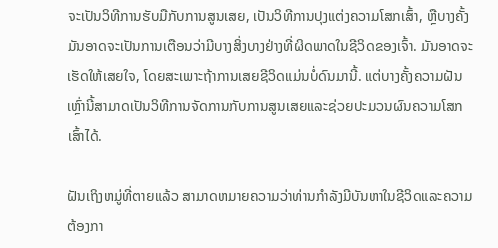ຈະເປັນວິທີການຮັບມືກັບການສູນເສຍ, ເປັນວິທີການປຸງແຕ່ງຄວາມໂສກເສົ້າ, ຫຼືບາງຄັ້ງມັນອາດຈະເປັນການເຕືອນວ່າມີບາງສິ່ງບາງຢ່າງທີ່ຜິດພາດໃນຊີວິດຂອງເຈົ້າ. ມັນອາດຈະເຮັດໃຫ້ເສຍໃຈ, ໂດຍສະເພາະຖ້າການເສຍຊີວິດແມ່ນບໍ່ດົນມານີ້. ແຕ່ບາງຄັ້ງຄວາມຝັນເຫຼົ່ານີ້ສາມາດເປັນວິທີການຈັດການກັບການສູນເສຍແລະຊ່ວຍປະມວນຜົນຄວາມໂສກເສົ້າໄດ້.

ຝັນເຖິງຫມູ່ທີ່ຕາຍແລ້ວ ສາມາດຫມາຍຄວາມວ່າທ່ານກໍາລັງມີບັນຫາໃນຊີວິດແລະຄວາມຕ້ອງກາ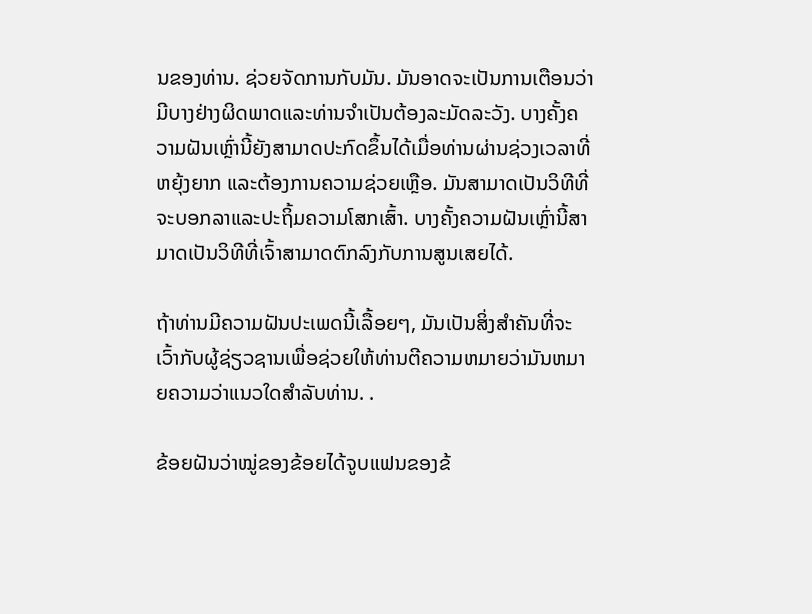ນຂອງທ່ານ. ຊ່ວຍຈັດການກັບມັນ. ມັນອາດຈະເປັນການເຕືອນວ່າມີບາງຢ່າງຜິດພາດແລະທ່ານຈໍາເປັນຕ້ອງລະມັດລະວັງ. ບາງຄັ້ງຄວາມຝັນເຫຼົ່ານີ້ຍັງສາມາດປະກົດຂຶ້ນໄດ້ເມື່ອທ່ານຜ່ານຊ່ວງເວລາທີ່ຫຍຸ້ງຍາກ ແລະຕ້ອງການຄວາມຊ່ວຍເຫຼືອ. ມັນສາມາດເປັນວິທີທີ່ຈະບອກລາແລະປະຖິ້ມຄວາມໂສກເສົ້າ. ບາງຄັ້ງຄວາມຝັນເຫຼົ່ານີ້ສາມາດເປັນວິທີທີ່ເຈົ້າສາມາດຕົກລົງກັບການສູນເສຍໄດ້.

ຖ້າທ່ານມີຄວາມຝັນປະເພດນີ້ເລື້ອຍໆ, ມັນເປັນສິ່ງສໍາຄັນທີ່ຈະເວົ້າກັບຜູ້ຊ່ຽວຊານເພື່ອຊ່ວຍໃຫ້ທ່ານຕີຄວາມຫມາຍວ່າມັນຫມາຍຄວາມວ່າແນວໃດສໍາລັບທ່ານ. .

ຂ້ອຍຝັນວ່າໝູ່ຂອງຂ້ອຍໄດ້ຈູບແຟນຂອງຂ້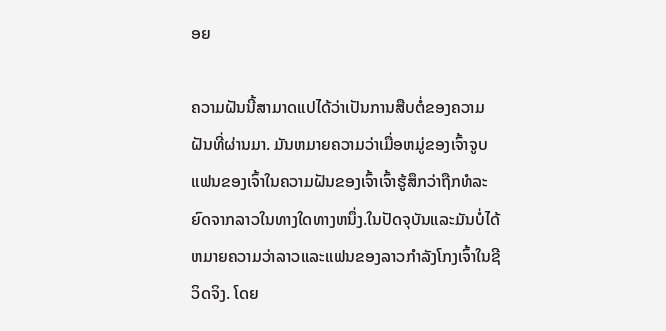ອຍ

ຄວາມຝັນນີ້ສາມາດແປໄດ້ວ່າເປັນການສືບຕໍ່ຂອງຄວາມຝັນທີ່ຜ່ານມາ. ມັນຫມາຍຄວາມວ່າເມື່ອຫມູ່ຂອງເຈົ້າຈູບແຟນຂອງເຈົ້າໃນຄວາມຝັນຂອງເຈົ້າເຈົ້າຮູ້ສຶກວ່າຖືກທໍລະຍົດຈາກລາວໃນທາງໃດທາງຫນຶ່ງ.ໃນປັດຈຸບັນແລະມັນບໍ່ໄດ້ຫມາຍຄວາມວ່າລາວແລະແຟນຂອງລາວກໍາລັງໂກງເຈົ້າໃນຊີວິດຈິງ. ໂດຍ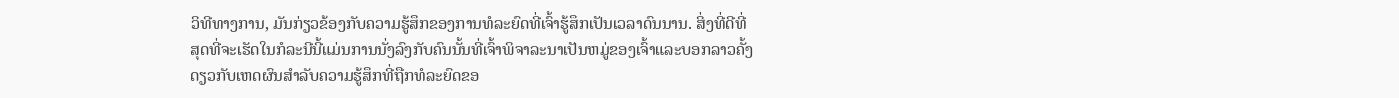ວິທີທາງການ, ມັນກ່ຽວຂ້ອງກັບຄວາມຮູ້ສຶກຂອງການທໍລະຍົດທີ່ເຈົ້າຮູ້ສຶກເປັນເວລາດົນນານ. ສິ່ງທີ່ດີທີ່ສຸດທີ່ຈະເຮັດໃນກໍລະນີນີ້ແມ່ນການນັ່ງລົງກັບຄົນນັ້ນທີ່ເຈົ້າພິຈາລະນາເປັນຫມູ່ຂອງເຈົ້າແລະບອກລາວຄັ້ງດຽວກັບເຫດຜົນສໍາລັບຄວາມຮູ້ສຶກທີ່ຖືກທໍລະຍົດຂອ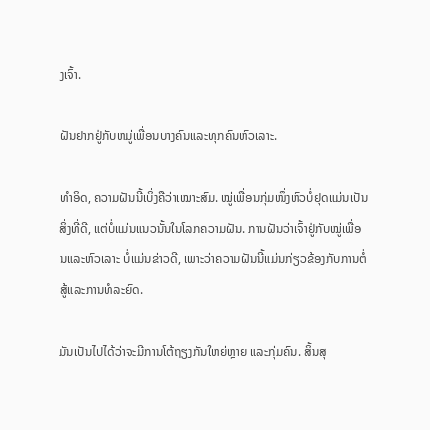ງເຈົ້າ.

ຝັນຢາກຢູ່ກັບຫມູ່ເພື່ອນບາງຄົນແລະທຸກຄົນຫົວເລາະ.

ທຳອິດ, ຄວາມຝັນນີ້ເບິ່ງຄືວ່າເໝາະສົມ. ໝູ່ເພື່ອນກຸ່ມໜຶ່ງຫົວບໍ່ຢຸດແມ່ນເປັນສິ່ງທີ່ດີ, ແຕ່ບໍ່ແມ່ນແນວນັ້ນໃນໂລກຄວາມຝັນ. ການຝັນວ່າເຈົ້າຢູ່ກັບໝູ່ເພື່ອນແລະຫົວເລາະ ບໍ່ແມ່ນຂ່າວດີ, ເພາະວ່າຄວາມຝັນນີ້ແມ່ນກ່ຽວຂ້ອງກັບການຕໍ່ສູ້ແລະການທໍລະຍົດ.

ມັນເປັນໄປໄດ້ວ່າຈະມີການໂຕ້ຖຽງກັນໃຫຍ່ຫຼາຍ ແລະກຸ່ມຄົນ. ສິ້ນສຸ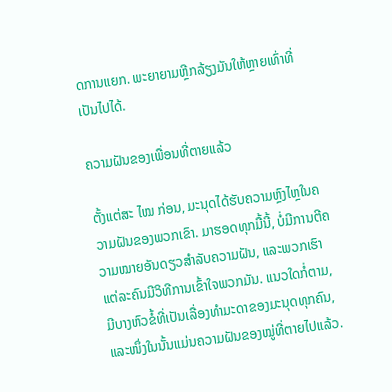ດການແຍກ. ພະຍາຍາມຫຼີກລ້ຽງມັນໃຫ້ຫຼາຍເທົ່າທີ່ເປັນໄປໄດ້.

ຄວາມຝັນຂອງເພື່ອນທີ່ຕາຍແລ້ວ

ຕັ້ງແຕ່ສະ ໄໝ ກ່ອນ, ມະນຸດໄດ້ຮັບຄວາມຫຼົງໄຫຼໃນຄວາມຝັນຂອງພວກເຂົາ. ມາຮອດທຸກມື້ນີ້, ບໍ່ມີການຕີຄວາມໝາຍອັນດຽວສຳລັບຄວາມຝັນ, ແລະພວກເຮົາແຕ່ລະຄົນມີວິທີການເຂົ້າໃຈພວກມັນ. ແນວໃດກໍ່ຕາມ, ມີບາງຫົວຂໍ້ທີ່ເປັນເລື່ອງທຳມະດາຂອງມະນຸດທຸກຄົນ, ແລະໜຶ່ງໃນນັ້ນແມ່ນຄວາມຝັນຂອງໝູ່ທີ່ຕາຍໄປແລ້ວ.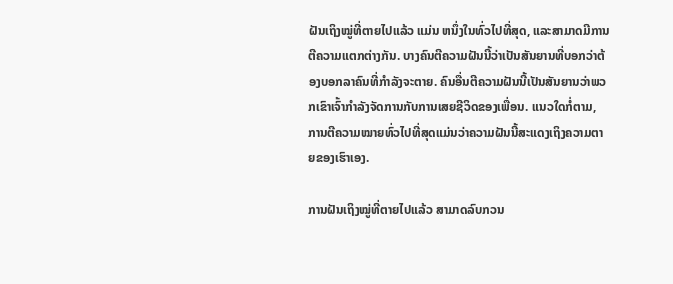ຝັນເຖິງໝູ່ທີ່ຕາຍໄປແລ້ວ ແມ່ນ ຫນຶ່ງໃນທົ່ວໄປທີ່ສຸດ, ແລະສາມາດມີການຕີຄວາມແຕກຕ່າງກັນ. ບາງຄົນຕີຄວາມຝັນນີ້ວ່າເປັນສັນຍານທີ່ບອກວ່າຕ້ອງບອກລາຄົນທີ່ກຳລັງຈະຕາຍ. ຄົນອື່ນຕີຄວາມຝັນນີ້ເປັນສັນຍານວ່າພວກເຂົາເຈົ້າກໍາລັງຈັດການກັບການເສຍຊີວິດຂອງເພື່ອນ. ແນວໃດກໍ່ຕາມ, ການຕີຄວາມໝາຍທົ່ວໄປທີ່ສຸດແມ່ນວ່າຄວາມຝັນນີ້ສະແດງເຖິງຄວາມຕາຍຂອງເຮົາເອງ.

ການຝັນເຖິງໝູ່ທີ່ຕາຍໄປແລ້ວ ສາມາດລົບກວນ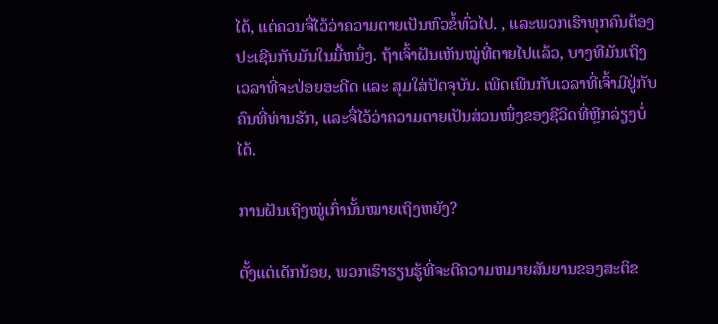ໄດ້, ແຕ່ຄວນຈື່ໄວ້ວ່າຄວາມຕາຍເປັນຫົວຂໍ້ທົ່ວໄປ. , ແລະພວກເຮົາທຸກຄົນຕ້ອງປະເຊີນກັບມັນໃນມື້ຫນຶ່ງ. ຖ້າເຈົ້າຝັນເຫັນໝູ່ທີ່ຕາຍໄປແລ້ວ, ບາງທີມັນເຖິງເວລາທີ່ຈະປ່ອຍອະດີດ ແລະ ສຸມໃສ່ປັດຈຸບັນ. ເພີດເພີນກັບເວລາທີ່ເຈົ້າມີຢູ່ກັບຄົນທີ່ທ່ານຮັກ, ແລະຈື່ໄວ້ວ່າຄວາມຕາຍເປັນສ່ວນໜຶ່ງຂອງຊີວິດທີ່ຫຼີກລ່ຽງບໍ່ໄດ້.

ການຝັນເຖິງໝູ່ເກົ່ານັ້ນໝາຍເຖິງຫຍັງ?

ຕັ້ງແຕ່ເດັກນ້ອຍ, ພວກເຮົາຮຽນຮູ້ທີ່ຈະຕີຄວາມຫມາຍສັນຍານຂອງສະຕິຂ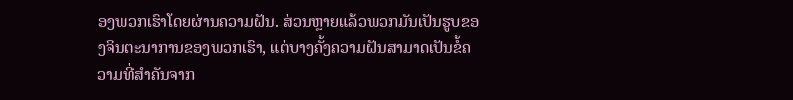ອງພວກເຮົາໂດຍຜ່ານຄວາມຝັນ. ສ່ວນຫຼາຍແລ້ວພວກມັນເປັນຮູບຂອງຈິນຕະນາການຂອງພວກເຮົາ, ແຕ່ບາງຄັ້ງຄວາມຝັນສາມາດເປັນຂໍ້ຄວາມທີ່ສໍາຄັນຈາກ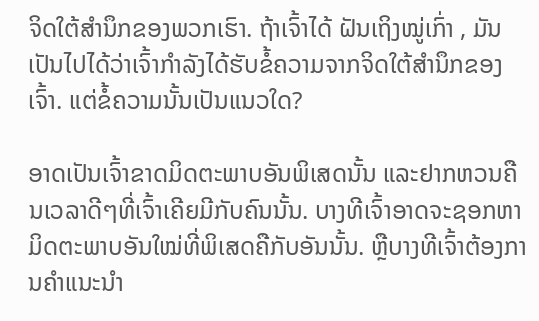ຈິດໃຕ້ສໍານຶກຂອງພວກເຮົາ. ຖ້າເຈົ້າໄດ້ ຝັນເຖິງໝູ່ເກົ່າ , ມັນເປັນໄປໄດ້ວ່າເຈົ້າກຳລັງໄດ້ຮັບຂໍ້ຄວາມຈາກຈິດໃຕ້ສຳນຶກຂອງເຈົ້າ. ແຕ່ຂໍ້ຄວາມນັ້ນເປັນແນວໃດ?

ອາດເປັນເຈົ້າຂາດມິດຕະພາບອັນພິເສດນັ້ນ ແລະຢາກຫວນຄືນເວລາດີໆທີ່ເຈົ້າເຄີຍມີກັບຄົນນັ້ນ. ບາງທີເຈົ້າອາດຈະຊອກຫາມິດຕະພາບອັນໃໝ່ທີ່ພິເສດຄືກັບອັນນັ້ນ. ຫຼືບາງທີເຈົ້າຕ້ອງການຄຳແນະນຳ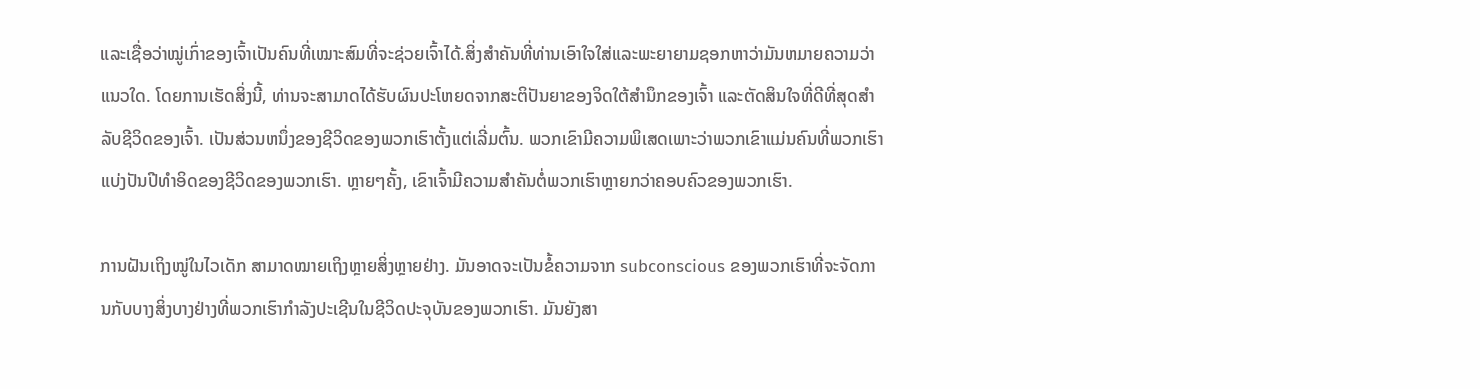ແລະເຊື່ອວ່າໝູ່ເກົ່າຂອງເຈົ້າເປັນຄົນທີ່ເໝາະສົມທີ່ຈະຊ່ວຍເຈົ້າໄດ້.ສິ່ງສໍາຄັນທີ່ທ່ານເອົາໃຈໃສ່ແລະພະຍາຍາມຊອກຫາວ່າມັນຫມາຍຄວາມວ່າແນວໃດ. ໂດຍການເຮັດສິ່ງນີ້, ທ່ານຈະສາມາດໄດ້ຮັບຜົນປະໂຫຍດຈາກສະຕິປັນຍາຂອງຈິດໃຕ້ສຳນຶກຂອງເຈົ້າ ແລະຕັດສິນໃຈທີ່ດີທີ່ສຸດສຳລັບຊີວິດຂອງເຈົ້າ. ເປັນສ່ວນຫນຶ່ງຂອງຊີວິດຂອງພວກເຮົາຕັ້ງແຕ່ເລີ່ມຕົ້ນ. ພວກເຂົາມີຄວາມພິເສດເພາະວ່າພວກເຂົາແມ່ນຄົນທີ່ພວກເຮົາແບ່ງປັນປີທໍາອິດຂອງຊີວິດຂອງພວກເຮົາ. ຫຼາຍໆຄັ້ງ, ເຂົາເຈົ້າມີຄວາມສໍາຄັນຕໍ່ພວກເຮົາຫຼາຍກວ່າຄອບຄົວຂອງພວກເຮົາ.

ການຝັນເຖິງໝູ່ໃນໄວເດັກ ສາມາດໝາຍເຖິງຫຼາຍສິ່ງຫຼາຍຢ່າງ. ມັນອາດຈະເປັນຂໍ້ຄວາມຈາກ subconscious ຂອງພວກເຮົາທີ່ຈະຈັດການກັບບາງສິ່ງບາງຢ່າງທີ່ພວກເຮົາກໍາລັງປະເຊີນໃນຊີວິດປະຈຸບັນຂອງພວກເຮົາ. ມັນຍັງສາ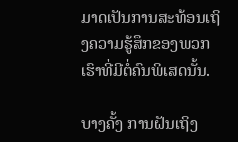ມາດເປັນການສະທ້ອນເຖິງຄວາມຮູ້ສຶກຂອງພວກເຮົາທີ່ມີຕໍ່ຄົນພິເສດນັ້ນ.

ບາງຄັ້ງ ການຝັນເຖິງ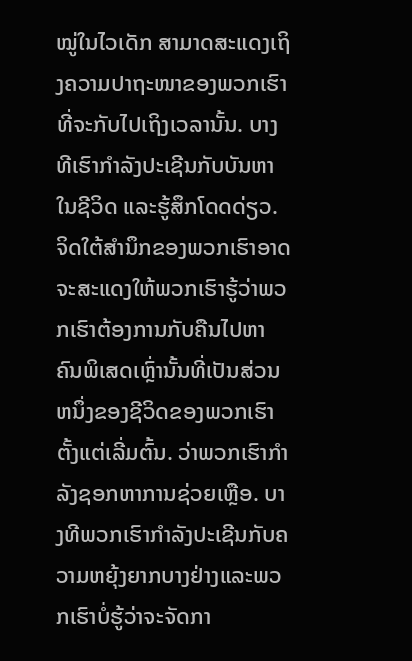ໝູ່ໃນໄວເດັກ ສາມາດສະແດງເຖິງຄວາມປາຖະໜາຂອງພວກເຮົາທີ່ຈະກັບໄປເຖິງເວລານັ້ນ. ບາງທີເຮົາກຳລັງປະເຊີນກັບບັນຫາໃນຊີວິດ ແລະຮູ້ສຶກໂດດດ່ຽວ. ຈິດໃຕ້ສຳນຶກຂອງພວກເຮົາອາດຈະສະແດງໃຫ້ພວກເຮົາຮູ້ວ່າພວກເຮົາຕ້ອງການກັບຄືນໄປຫາຄົນພິເສດເຫຼົ່ານັ້ນທີ່ເປັນສ່ວນຫນຶ່ງຂອງຊີວິດຂອງພວກເຮົາຕັ້ງແຕ່ເລີ່ມຕົ້ນ. ວ່າພວກເຮົາກໍາລັງຊອກຫາການຊ່ວຍເຫຼືອ. ບາງທີພວກເຮົາກໍາລັງປະເຊີນກັບຄວາມຫຍຸ້ງຍາກບາງຢ່າງແລະພວກເຮົາບໍ່ຮູ້ວ່າຈະຈັດກາ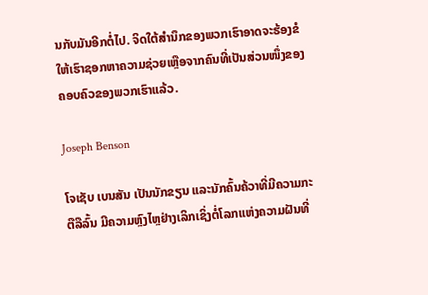ນກັບມັນອີກຕໍ່ໄປ. ຈິດໃຕ້ສຳນຶກຂອງພວກເຮົາອາດຈະຮ້ອງຂໍໃຫ້ເຮົາຊອກຫາຄວາມຊ່ວຍເຫຼືອຈາກຄົນທີ່ເປັນສ່ວນໜຶ່ງຂອງຄອບຄົວຂອງພວກເຮົາແລ້ວ.

Joseph Benson

ໂຈເຊັບ ເບນສັນ ເປັນນັກຂຽນ ແລະນັກຄົ້ນຄ້ວາທີ່ມີຄວາມກະຕືລືລົ້ນ ມີຄວາມຫຼົງໄຫຼຢ່າງເລິກເຊິ່ງຕໍ່ໂລກແຫ່ງຄວາມຝັນທີ່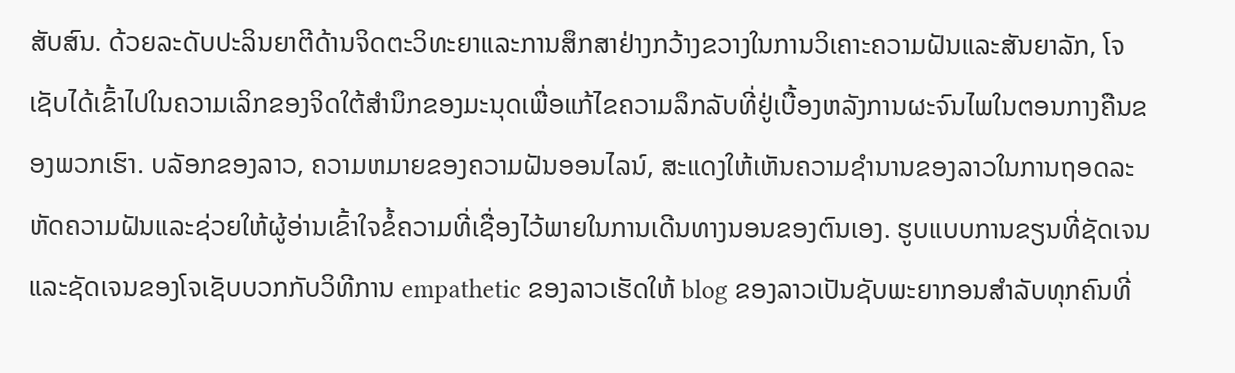ສັບສົນ. ດ້ວຍລະດັບປະລິນຍາຕີດ້ານຈິດຕະວິທະຍາແລະການສຶກສາຢ່າງກວ້າງຂວາງໃນການວິເຄາະຄວາມຝັນແລະສັນຍາລັກ, ໂຈເຊັບໄດ້ເຂົ້າໄປໃນຄວາມເລິກຂອງຈິດໃຕ້ສໍານຶກຂອງມະນຸດເພື່ອແກ້ໄຂຄວາມລຶກລັບທີ່ຢູ່ເບື້ອງຫລັງການຜະຈົນໄພໃນຕອນກາງຄືນຂອງພວກເຮົາ. ບລັອກຂອງລາວ, ຄວາມຫມາຍຂອງຄວາມຝັນອອນໄລນ໌, ສະແດງໃຫ້ເຫັນຄວາມຊໍານານຂອງລາວໃນການຖອດລະຫັດຄວາມຝັນແລະຊ່ວຍໃຫ້ຜູ້ອ່ານເຂົ້າໃຈຂໍ້ຄວາມທີ່ເຊື່ອງໄວ້ພາຍໃນການເດີນທາງນອນຂອງຕົນເອງ. ຮູບແບບການຂຽນທີ່ຊັດເຈນແລະຊັດເຈນຂອງໂຈເຊັບບວກກັບວິທີການ empathetic ຂອງລາວເຮັດໃຫ້ blog ຂອງລາວເປັນຊັບພະຍາກອນສໍາລັບທຸກຄົນທີ່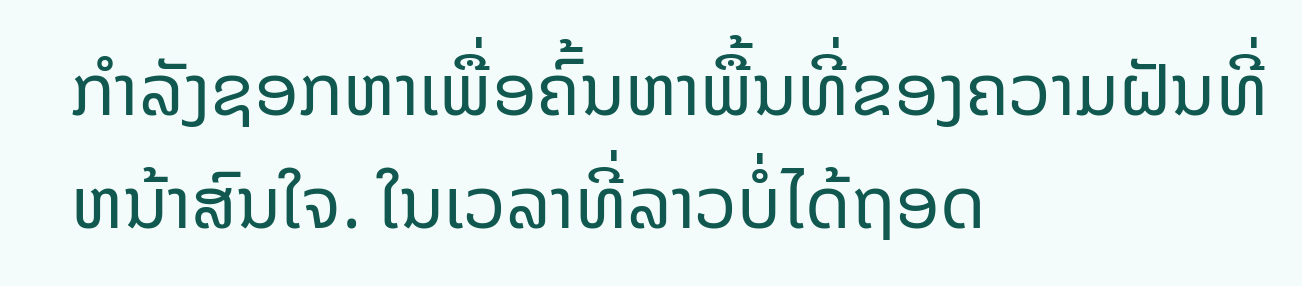ກໍາລັງຊອກຫາເພື່ອຄົ້ນຫາພື້ນທີ່ຂອງຄວາມຝັນທີ່ຫນ້າສົນໃຈ. ໃນເວລາທີ່ລາວບໍ່ໄດ້ຖອດ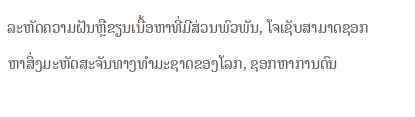ລະຫັດຄວາມຝັນຫຼືຂຽນເນື້ອຫາທີ່ມີສ່ວນພົວພັນ, ໂຈເຊັບສາມາດຊອກຫາສິ່ງມະຫັດສະຈັນທາງທໍາມະຊາດຂອງໂລກ, ຊອກຫາການດົນ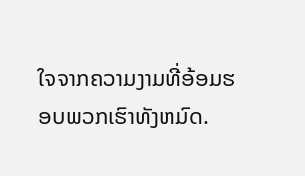ໃຈຈາກຄວາມງາມທີ່ອ້ອມຮອບພວກເຮົາທັງຫມົດ.